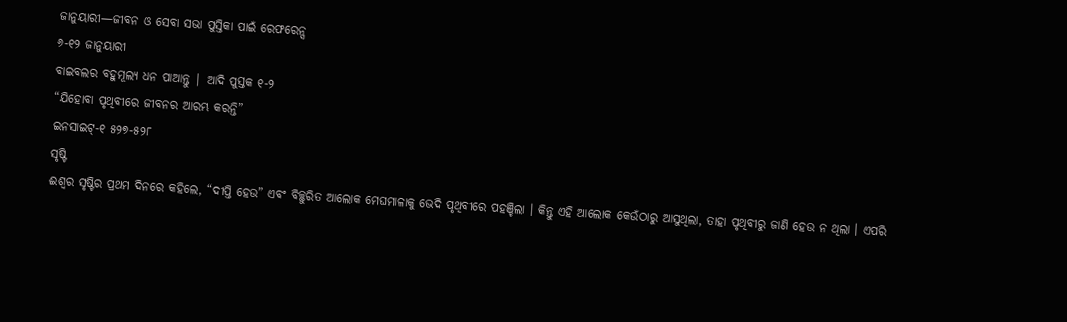ଜାନୁୟାରୀ—ଜୀବନ ଓ ସେବା ସଭା ପୁସ୍ତିକା ପାଇଁ ରେଫରେନ୍ସ
୬-୧୨ ଜାନୁୟାରୀ
ବାଇବଲର ବହୁମୂଲ୍ୟ ଧନ ପାଆନ୍ତୁ | ଆଦି ପୁସ୍ତକ ୧-୨
“ଯିହୋବା ପୃଥିବୀରେ ଜୀବନର ଆରମ୍ଭ କରନ୍ତି”
ଇନସାଇଟ୍-୧ ୫୨୭-୫୨୮
ସୃଷ୍ଟି
ଈଶ୍ୱର ସୃଷ୍ଟିର ପ୍ରଥମ ଦିନରେ କହିଲେ, “ଦୀପ୍ତି ହେଉ” ଏବଂ ବିଚ୍ଛୁରିତ ଆଲୋକ ମେଘମାଳାକୁ ଭେଦି ପୃଥିବୀରେ ପହଞ୍ଚିଲା । କିନ୍ତୁ ଏହି ଆଲୋକ କେଉଁଠାରୁ ଆସୁଥିଲା, ତାହା ପୃଥିବୀରୁ ଜାଣି ହେଉ ନ ଥିଲା । ଏପରି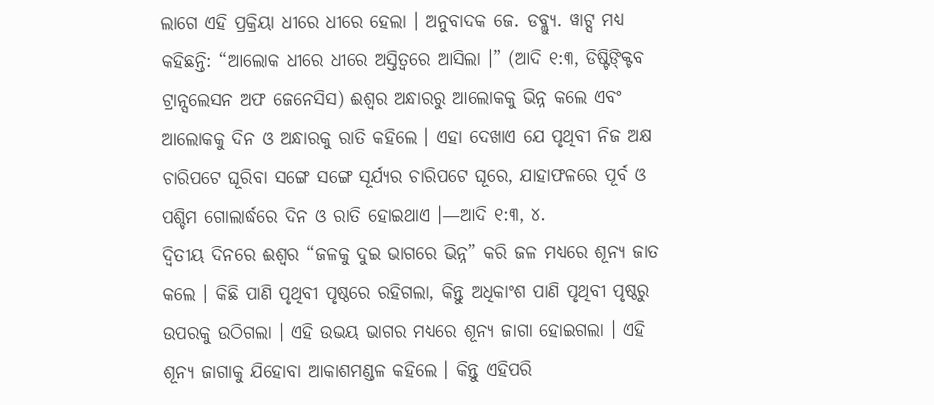ଲାଗେ ଏହି ପ୍ରକ୍ରିୟା ଧୀରେ ଧୀରେ ହେଲା । ଅନୁବାଦକ ଜେ. ଡବ୍ଲ୍ୟୁ. ୱାଟ୍ସ ମଧ୍ୟ କହିଛନ୍ତି: “ଆଲୋକ ଧୀରେ ଧୀରେ ଅସ୍ତିତ୍ୱରେ ଆସିଲା ।” (ଆଦି ୧:୩, ଡିଷ୍ଟିଙ୍କ୍ଟିବ ଟ୍ରାନ୍ସଲେସନ ଅଫ ଜେନେସିସ) ଈଶ୍ୱର ଅନ୍ଧାରରୁ ଆଲୋକକୁ ଭିନ୍ନ କଲେ ଏବଂ ଆଲୋକକୁ ଦିନ ଓ ଅନ୍ଧାରକୁ ରାତି କହିଲେ । ଏହା ଦେଖାଏ ଯେ ପୃଥିବୀ ନିଜ ଅକ୍ଷ ଚାରିପଟେ ଘୂରିବା ସଙ୍ଗେ ସଙ୍ଗେ ସୂର୍ଯ୍ୟର ଚାରିପଟେ ଘୂରେ, ଯାହାଫଳରେ ପୂର୍ବ ଓ ପଶ୍ଚିମ ଗୋଲାର୍ଦ୍ଧରେ ଦିନ ଓ ରାତି ହୋଇଥାଏ ।—ଆଦି ୧:୩, ୪.
ଦ୍ୱିତୀୟ ଦିନରେ ଈଶ୍ୱର “ଜଳକୁ ଦୁଇ ଭାଗରେ ଭିନ୍ନ” କରି ଜଳ ମଧ୍ୟରେ ଶୂନ୍ୟ ଜାତ କଲେ । କିଛି ପାଣି ପୃଥିବୀ ପୃଷ୍ଠରେ ରହିଗଲା, କିନ୍ତୁ ଅଧିକାଂଶ ପାଣି ପୃଥିବୀ ପୃଷ୍ଠରୁ ଉପରକୁ ଉଠିଗଲା । ଏହି ଉଭୟ ଭାଗର ମଧ୍ୟରେ ଶୂନ୍ୟ ଜାଗା ହୋଇଗଲା । ଏହି ଶୂନ୍ୟ ଜାଗାକୁ ଯିହୋବା ଆକାଶମଣ୍ଡଳ କହିଲେ । କିନ୍ତୁ ଏହିପରି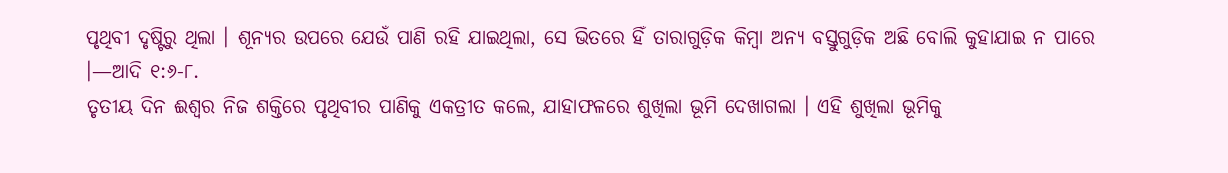ପୃଥିବୀ ଦୃଷ୍ଟିରୁ ଥିଲା । ଶୂନ୍ୟର ଉପରେ ଯେଉଁ ପାଣି ରହି ଯାଇଥିଲା, ସେ ଭିତରେ ହିଁ ତାରାଗୁଡ଼ିକ କିମ୍ବା ଅନ୍ୟ ବସ୍ତୁଗୁଡ଼ିକ ଅଛି ବୋଲି କୁହାଯାଇ ନ ପାରେ ।—ଆଦି ୧:୬-୮.
ତୃତୀୟ ଦିନ ଈଶ୍ୱର ନିଜ ଶକ୍ତିରେ ପୃଥିବୀର ପାଣିକୁ ଏକତ୍ରୀତ କଲେ, ଯାହାଫଳରେ ଶୁଖିଲା ଭୂମି ଦେଖାଗଲା । ଏହି ଶୁଖିଲା ଭୂମିକୁ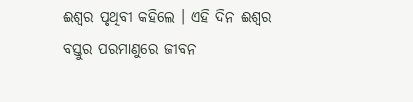ଈଶ୍ୱର ପୃଥିବୀ କହିଲେ । ଏହି ଦିନ ଈଶ୍ୱର ବସ୍ତୁର ପରମାଣୁରେ ଜୀବନ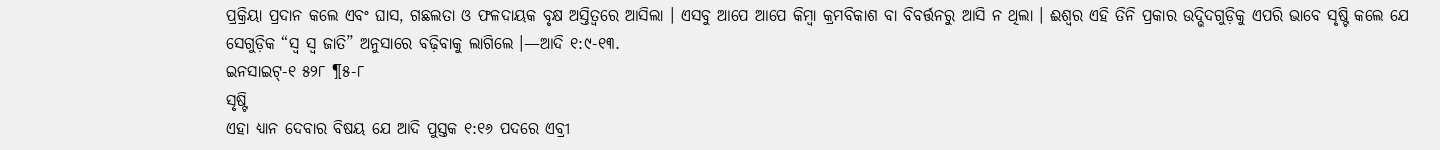ପ୍ରକ୍ରିୟା ପ୍ରଦାନ କଲେ ଏବଂ ଘାସ, ଗଛଲତା ଓ ଫଳଦାୟକ ବୃକ୍ଷ ଅସ୍ତିତ୍ୱରେ ଆସିଲା । ଏସବୁ ଆପେ ଆପେ କିମ୍ବା କ୍ରମବିକାଶ ବା ବିବର୍ତ୍ତନରୁ ଆସି ନ ଥିଲା । ଈଶ୍ୱର ଏହି ତିନି ପ୍ରକାର ଉଦ୍ଭିଦଗୁଡ଼ିକୁ ଏପରି ଭାବେ ସୃଷ୍ଟି କଲେ ଯେ ସେଗୁଡ଼ିକ “ସ୍ୱ ସ୍ୱ ଜାତି” ଅନୁସାରେ ବଢ଼ିବାକୁ ଲାଗିଲେ ।—ଆଦି ୧:୯-୧୩.
ଇନସାଇଟ୍-୧ ୫୨୮ ¶୫-୮
ସୃଷ୍ଟି
ଏହା ଧ୍ୟାନ ଦେବାର ବିଷୟ ଯେ ଆଦି ପୁସ୍ତକ ୧:୧୬ ପଦରେ ଏବ୍ରୀ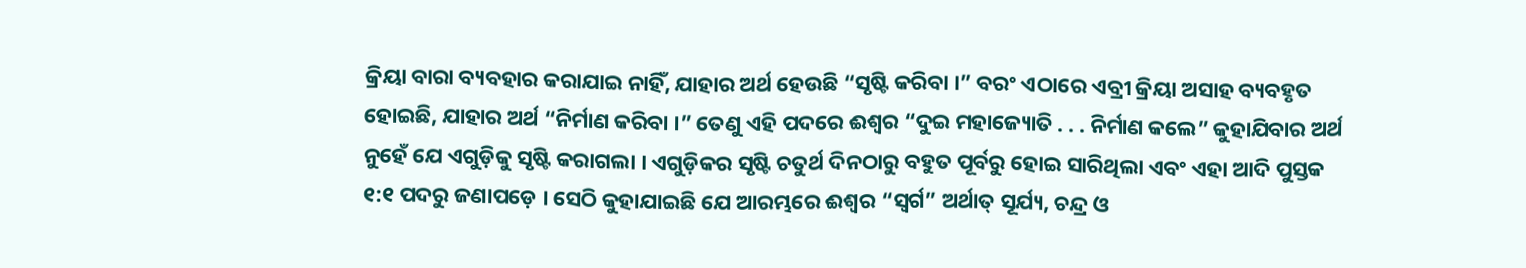କ୍ରିୟା ବାରା ବ୍ୟବହାର କରାଯାଇ ନାହିଁ, ଯାହାର ଅର୍ଥ ହେଉଛି “ସୃଷ୍ଟି କରିବା ।” ବରଂ ଏଠାରେ ଏବ୍ରୀ କ୍ରିୟା ଅସାହ ବ୍ୟବହୃତ ହୋଇଛି, ଯାହାର ଅର୍ଥ “ନିର୍ମାଣ କରିବା ।” ତେଣୁ ଏହି ପଦରେ ଈଶ୍ୱର “ଦୁଇ ମହାଜ୍ୟୋତି . . . ନିର୍ମାଣ କଲେ” କୁହାଯିବାର ଅର୍ଥ ନୁହେଁ ଯେ ଏଗୁଡ଼ିକୁ ସୃଷ୍ଟି କରାଗଲା । ଏଗୁଡ଼ିକର ସୃଷ୍ଟି ଚତୁର୍ଥ ଦିନଠାରୁ ବହୁତ ପୂର୍ବରୁ ହୋଇ ସାରିଥିଲା ଏବଂ ଏହା ଆଦି ପୁସ୍ତକ ୧:୧ ପଦରୁ ଜଣାପଡ଼େ । ସେଠି କୁହାଯାଇଛି ଯେ ଆରମ୍ଭରେ ଈଶ୍ୱର “ସ୍ୱର୍ଗ” ଅର୍ଥାତ୍ ସୂର୍ଯ୍ୟ, ଚନ୍ଦ୍ର ଓ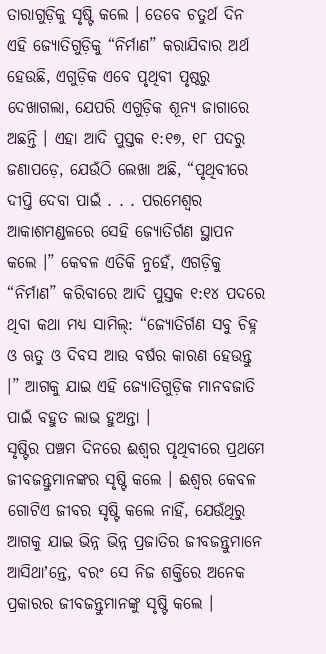ତାରାଗୁଡ଼ିକୁ ସୃଷ୍ଟି କଲେ । ତେବେ ଚତୁର୍ଥ ଦିନ ଏହି ଜ୍ୟୋତିଗୁଡ଼ିକୁ “ନିର୍ମାଣ” କରାଯିବାର ଅର୍ଥ ହେଉଛି, ଏଗୁଡ଼ିକ ଏବେ ପୃଥିବୀ ପୃଷ୍ଠରୁ ଦେଖାଗଲା, ଯେପରି ଏଗୁଡ଼ିକ ଶୂନ୍ୟ ଜାଗାରେ ଅଛନ୍ତି । ଏହା ଆଦି ପୁସ୍ତକ ୧:୧୭, ୧୮ ପଦରୁ ଜଣାପଡ଼େ, ଯେଉଁଠି ଲେଖା ଅଛି, “ପୃଥିବୀରେ ଦୀପ୍ତି ଦେବା ପାଇଁ . . . ପରମେଶ୍ୱର ଆକାଶମଣ୍ଡଳରେ ସେହି ଜ୍ୟୋତିର୍ଗଣ ସ୍ଥାପନ କଲେ ।” କେବଳ ଏତିକି ନୁହେଁ, ଏଗଡ଼ିକୁ “ନିର୍ମାଣ” କରିବାରେ ଆଦି ପୁସ୍ତକ ୧:୧୪ ପଦରେ ଥିବା କଥା ମଧ୍ୟ ସାମିଲ୍: “ଜ୍ୟୋତିର୍ଗଣ ସବୁ ଚିହ୍ନ ଓ ଋତୁ ଓ ଦିବସ ଆଉ ବର୍ଷର କାରଣ ହେଉନ୍ତୁ ।” ଆଗକୁ ଯାଇ ଏହି ଜ୍ୟୋତିଗୁଡ଼ିକ ମାନବଜାତି ପାଇଁ ବହୁତ ଲାଭ ହୁଅନ୍ତା ।
ସୃଷ୍ଟିର ପଞ୍ଚମ ଦିନରେ ଈଶ୍ୱର ପୃଥିବୀରେ ପ୍ରଥମେ ଜୀବଜନ୍ତୁମାନଙ୍କର ସୃଷ୍ଟି କଲେ । ଈଶ୍ୱର କେବଳ ଗୋଟିଏ ଜୀବର ସୃଷ୍ଟି କଲେ ନାହିଁ, ଯେଉଁଥିରୁ ଆଗକୁ ଯାଇ ଭିନ୍ନ ଭିନ୍ନ ପ୍ରଜାତିର ଜୀବଜନ୍ତୁମାନେ ଆସିଥାʼନ୍ତେ, ବରଂ ସେ ନିଜ ଶକ୍ତିରେ ଅନେକ ପ୍ରକାରର ଜୀବଜନ୍ତୁମାନଙ୍କୁ ସୃଷ୍ଟି କଲେ ।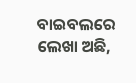ବାଇବଲରେ ଲେଖା ଅଛି,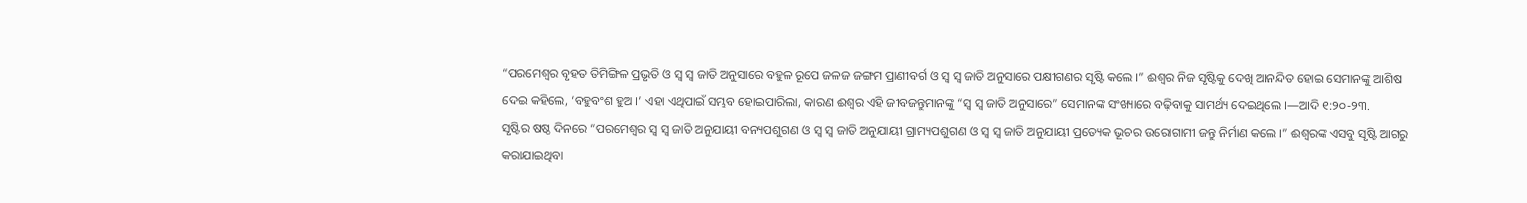“ପରମେଶ୍ୱର ବୃହତ ତିମିଙ୍ଗିଳ ପ୍ରଭୃତି ଓ ସ୍ୱ ସ୍ୱ ଜାତି ଅନୁସାରେ ବହୁଳ ରୂପେ ଜଳଜ ଜଙ୍ଗମ ପ୍ରାଣୀବର୍ଗ ଓ ସ୍ୱ ସ୍ୱ ଜାତି ଅନୁସାରେ ପକ୍ଷୀଗଣର ସୃଷ୍ଟି କଲେ ।” ଈଶ୍ୱର ନିଜ ସୃଷ୍ଟିକୁ ଦେଖି ଆନନ୍ଦିତ ହୋଇ ସେମାନଙ୍କୁ ଆଶିଷ ଦେଇ କହିଲେ, ‘ବହୁବଂଶ ହୁଅ ।’ ଏହା ଏଥିପାଇଁ ସମ୍ଭବ ହୋଇପାରିଲା, କାରଣ ଈଶ୍ୱର ଏହି ଜୀବଜନ୍ତୁମାନଙ୍କୁ “ସ୍ୱ ସ୍ୱ ଜାତି ଅନୁସାରେ” ସେମାନଙ୍କ ସଂଖ୍ୟାରେ ବଢ଼ିବାକୁ ସାମର୍ଥ୍ୟ ଦେଇଥିଲେ ।—ଆଦି ୧:୨୦-୨୩.
ସୃଷ୍ଟିର ଷଷ୍ଠ ଦିନରେ “ପରମେଶ୍ୱର ସ୍ୱ ସ୍ୱ ଜାତି ଅନୁଯାୟୀ ବନ୍ୟପଶୁଗଣ ଓ ସ୍ୱ ସ୍ୱ ଜାତି ଅନୁଯାୟୀ ଗ୍ରାମ୍ୟପଶୁଗଣ ଓ ସ୍ୱ ସ୍ୱ ଜାତି ଅନୁଯାୟୀ ପ୍ରତ୍ୟେକ ଭୂଚର ଉରୋଗାମୀ ଜନ୍ତୁ ନିର୍ମାଣ କଲେ ।” ଈଶ୍ୱରଙ୍କ ଏସବୁ ସୃଷ୍ଟି ଆଗରୁ କରାଯାଇଥିବା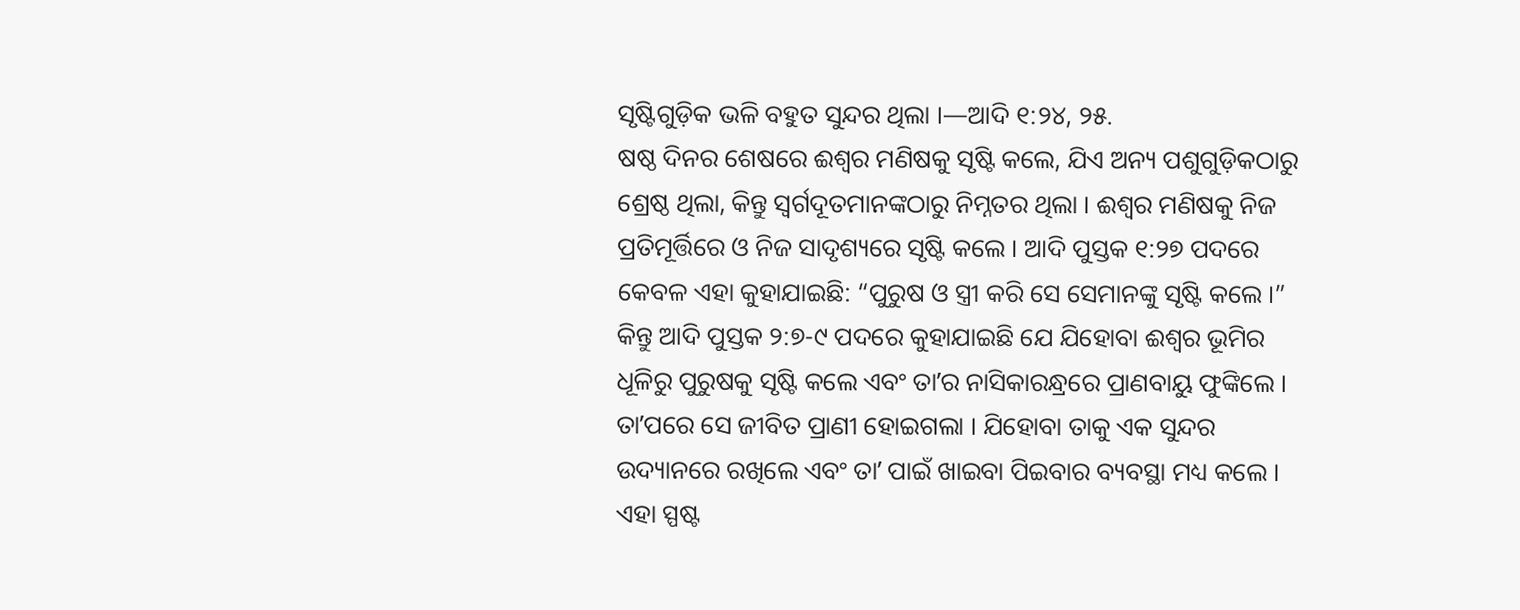ସୃଷ୍ଟିଗୁଡ଼ିକ ଭଳି ବହୁତ ସୁନ୍ଦର ଥିଲା ।—ଆଦି ୧:୨୪, ୨୫.
ଷଷ୍ଠ ଦିନର ଶେଷରେ ଈଶ୍ୱର ମଣିଷକୁ ସୃଷ୍ଟି କଲେ, ଯିଏ ଅନ୍ୟ ପଶୁଗୁଡ଼ିକଠାରୁ ଶ୍ରେଷ୍ଠ ଥିଲା, କିନ୍ତୁ ସ୍ୱର୍ଗଦୂତମାନଙ୍କଠାରୁ ନିମ୍ନତର ଥିଲା । ଈଶ୍ୱର ମଣିଷକୁ ନିଜ ପ୍ରତିମୂର୍ତ୍ତିରେ ଓ ନିଜ ସାଦୃଶ୍ୟରେ ସୃଷ୍ଟି କଲେ । ଆଦି ପୁସ୍ତକ ୧:୨୭ ପଦରେ କେବଳ ଏହା କୁହାଯାଇଛି: “ପୁରୁଷ ଓ ସ୍ତ୍ରୀ କରି ସେ ସେମାନଙ୍କୁ ସୃଷ୍ଟି କଲେ ।” କିନ୍ତୁ ଆଦି ପୁସ୍ତକ ୨:୭-୯ ପଦରେ କୁହାଯାଇଛି ଯେ ଯିହୋବା ଈଶ୍ୱର ଭୂମିର ଧୂଳିରୁ ପୁରୁଷକୁ ସୃଷ୍ଟି କଲେ ଏବଂ ତାʼର ନାସିକାରନ୍ଧ୍ରରେ ପ୍ରାଣବାୟୁ ଫୁଙ୍କିଲେ । ତାʼପରେ ସେ ଜୀବିତ ପ୍ରାଣୀ ହୋଇଗଲା । ଯିହୋବା ତାକୁ ଏକ ସୁନ୍ଦର ଉଦ୍ୟାନରେ ରଖିଲେ ଏବଂ ତାʼ ପାଇଁ ଖାଇବା ପିଇବାର ବ୍ୟବସ୍ଥା ମଧ୍ୟ କଲେ । ଏହା ସ୍ପଷ୍ଟ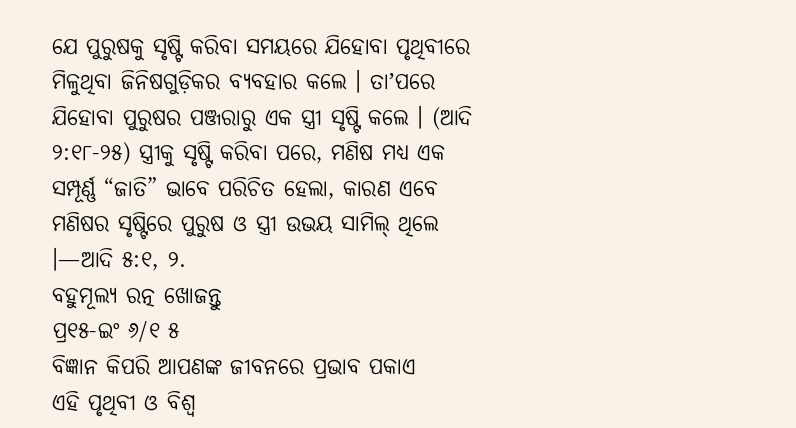ଯେ ପୁରୁଷକୁ ସୃଷ୍ଟି କରିବା ସମୟରେ ଯିହୋବା ପୃଥିବୀରେ ମିଳୁଥିବା ଜିନିଷଗୁଡ଼ିକର ବ୍ୟବହାର କଲେ । ତାʼପରେ ଯିହୋବା ପୁରୁଷର ପଞ୍ଜରାରୁ ଏକ ସ୍ତ୍ରୀ ସୃଷ୍ଟି କଲେ । (ଆଦି ୨:୧୮-୨୫) ସ୍ତ୍ରୀକୁ ସୃଷ୍ଟି କରିବା ପରେ, ମଣିଷ ମଧ୍ୟ ଏକ ସମ୍ପୂର୍ଣ୍ଣ “ଜାତି” ଭାବେ ପରିଚିତ ହେଲା, କାରଣ ଏବେ ମଣିଷର ସୃଷ୍ଟିରେ ପୁରୁଷ ଓ ସ୍ତ୍ରୀ ଉଭୟ ସାମିଲ୍ ଥିଲେ ।—ଆଦି ୫:୧, ୨.
ବହୁମୂଲ୍ୟ ରତ୍ନ ଖୋଜନ୍ତୁ
ପ୍ର୧୫-ଇଂ ୬/୧ ୫
ବିଜ୍ଞାନ କିପରି ଆପଣଙ୍କ ଜୀବନରେ ପ୍ରଭାବ ପକାଏ
ଏହି ପୃଥିବୀ ଓ ବିଶ୍ୱ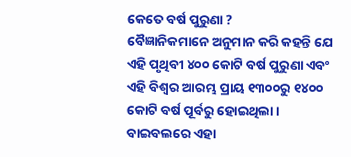କେତେ ବର୍ଷ ପୁରୁଣା ?
ବୈଜ୍ଞାନିକମାନେ ଅନୁମାନ କରି କହନ୍ତି ଯେ ଏହି ପୃଥିବୀ ୪୦୦ କୋଟି ବର୍ଷ ପୁରୁଣା ଏବଂ ଏହି ବିଶ୍ୱର ଆରମ୍ଭ ପ୍ରାୟ ୧୩୦୦ରୁ ୧୪୦୦ କୋଟି ବର୍ଷ ପୂର୍ବରୁ ହୋଇଥିଲା । ବାଇବଲରେ ଏହା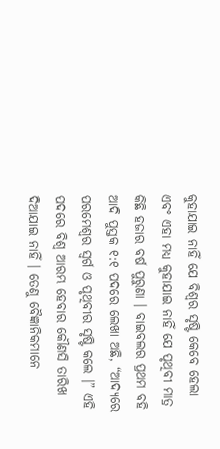କୁହାଯାଇ ନାହିଁ ଯେ ବିଶ୍ୱର ସୃଷ୍ଟି କେବେ ହେଲା ଏବଂ ଏହା ମଧ୍ୟ କୁହାଯାଇ ନାହିଁ ଯେ ପୃଥିବୀ ମାତ୍ର କିଛି ହଜାର ବର୍ଷ ପୁରୁଣା । ବାଇବଲର ପ୍ରଥମ ବହି ଆଦି ପୁସ୍ତକ ୧:୧ ପଦରେ ଲେଖା ଅଛି, “ଆଦ୍ୟରେ ପରମେଶ୍ୱର ସ୍ୱର୍ଗ ଓ ପୃଥିବୀର ସୃଷ୍ଟି କଲେ ।” ଏହି ପଦରେ ବିଶ୍ୱ ଆରମ୍ଭ ହେବାର କୌଣସି ତାରିଖ ଦିଆଯାଇ ନାହିଁ । ତେଣୁ ବୈଜ୍ଞାନିକମାନେ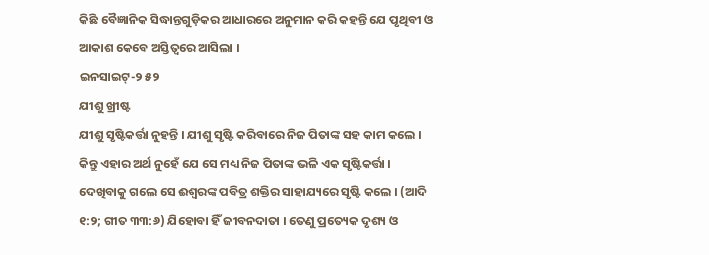କିଛି ବୈଜ୍ଞାନିକ ସିଦ୍ଧାନ୍ତଗୁଡ଼ିକର ଆଧାରରେ ଅନୁମାନ କରି କହନ୍ତି ଯେ ପୃଥିବୀ ଓ ଆକାଶ କେବେ ଅସ୍ତିତ୍ୱରେ ଆସିଲା ।
ଇନସାଇଟ୍-୨ ୫୨
ଯୀଶୁ ଖ୍ରୀଷ୍ଟ
ଯୀଶୁ ସୃଷ୍ଟିକର୍ତ୍ତା ନୁହନ୍ତି । ଯୀଶୁ ସୃଷ୍ଟି କରିବାରେ ନିଜ ପିତାଙ୍କ ସହ କାମ କଲେ । କିନ୍ତୁ ଏହାର ଅର୍ଥ ନୁହେଁ ଯେ ସେ ମଧ୍ୟ ନିଜ ପିତାଙ୍କ ଭଳି ଏକ ସୃଷ୍ଟିକର୍ତ୍ତା । ଦେଖିବାକୁ ଗଲେ ସେ ଈଶ୍ୱରଙ୍କ ପବିତ୍ର ଶକ୍ତିର ସାହାଯ୍ୟରେ ସୃଷ୍ଟି କଲେ । (ଆଦି ୧:୨; ଗୀତ ୩୩:୬) ଯିହୋବା ହିଁ ଜୀବନଦାତା । ତେଣୁ ପ୍ରତ୍ୟେକ ଦୃଶ୍ୟ ଓ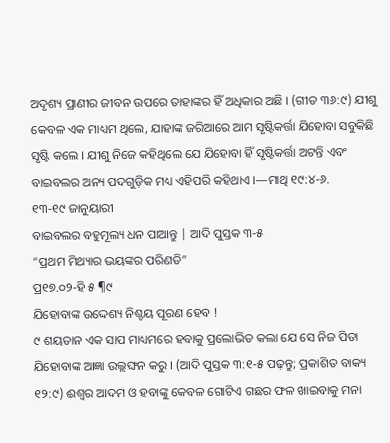ଅଦୃଶ୍ୟ ପ୍ରାଣୀର ଜୀବନ ଉପରେ ତାହାଙ୍କର ହିଁ ଅଧିକାର ଅଛି । (ଗୀତ ୩୬:୯) ଯୀଶୁ କେବଳ ଏକ ମାଧ୍ୟମ ଥିଲେ, ଯାହାଙ୍କ ଜରିଆରେ ଆମ ସୃଷ୍ଟିକର୍ତ୍ତା ଯିହୋବା ସବୁକିଛି ସୃଷ୍ଟି କଲେ । ଯୀଶୁ ନିଜେ କହିଥିଲେ ଯେ ଯିହୋବା ହିଁ ସୃଷ୍ଟିକର୍ତ୍ତା ଅଟନ୍ତି ଏବଂ ବାଇବଲର ଅନ୍ୟ ପଦଗୁଡ଼ିକ ମଧ୍ୟ ଏହିପରି କହିଥାଏ ।—ମାଥି ୧୯:୪-୬.
୧୩-୧୯ ଜାନୁୟାରୀ
ବାଇବଲର ବହୁମୂଲ୍ୟ ଧନ ପାଆନ୍ତୁ | ଆଦି ପୁସ୍ତକ ୩-୫
“ପ୍ରଥମ ମିଥ୍ୟାର ଭୟଙ୍କର ପରିଣତି”
ପ୍ର୧୭.୦୨-ହି ୫ ¶୯
ଯିହୋବାଙ୍କ ଉଦ୍ଦେଶ୍ୟ ନିଶ୍ଚୟ ପୂରଣ ହେବ !
୯ ଶୟତାନ ଏକ ସାପ ମାଧ୍ୟମରେ ହବାକୁ ପ୍ରଲୋଭିତ କଲା ଯେ ସେ ନିଜ ପିତା ଯିହୋବାଙ୍କ ଆଜ୍ଞା ଉଲ୍ଲଙ୍ଘନ କରୁ । (ଆଦି ପୁସ୍ତକ ୩:୧-୫ ପଢ଼ନ୍ତୁ; ପ୍ରକାଶିତ ବାକ୍ୟ ୧୨:୯) ଈଶ୍ୱର ଆଦମ ଓ ହବାଙ୍କୁ କେବଳ ଗୋଟିଏ ଗଛର ଫଳ ଖାଇବାକୁ ମନା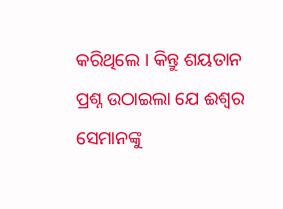କରିଥିଲେ । କିନ୍ତୁ ଶୟତାନ ପ୍ରଶ୍ନ ଉଠାଇଲା ଯେ ଈଶ୍ୱର ସେମାନଙ୍କୁ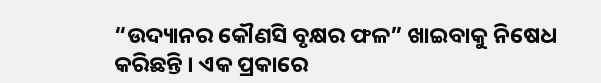“ଉଦ୍ୟାନର କୌଣସି ବୃକ୍ଷର ଫଳ” ଖାଇବାକୁ ନିଷେଧ କରିଛନ୍ତି । ଏକ ପ୍ରକାରେ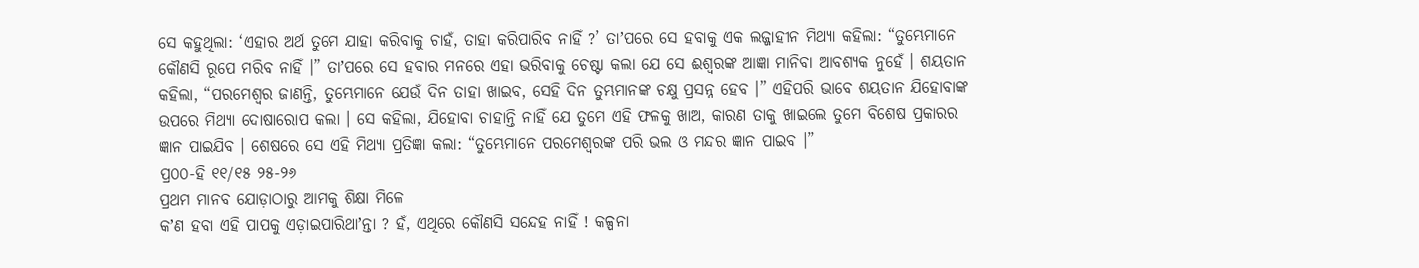ସେ କହୁଥିଲା: ‘ଏହାର ଅର୍ଥ ତୁମେ ଯାହା କରିବାକୁ ଚାହଁ, ତାହା କରିପାରିବ ନାହିଁ ?’ ତାʼପରେ ସେ ହବାକୁ ଏକ ଲଜ୍ଜାହୀନ ମିଥ୍ୟା କହିଲା: “ତୁମ୍ଭେମାନେ କୌଣସି ରୂପେ ମରିବ ନାହିଁ ।” ତାʼପରେ ସେ ହବାର ମନରେ ଏହା ଭରିବାକୁ ଚେଷ୍ଟା କଲା ଯେ ସେ ଈଶ୍ୱରଙ୍କ ଆଜ୍ଞା ମାନିବା ଆବଶ୍ୟକ ନୁହେଁ । ଶୟତାନ କହିଲା, “ପରମେଶ୍ୱର ଜାଣନ୍ତି, ତୁମ୍ଭେମାନେ ଯେଉଁ ଦିନ ତାହା ଖାଇବ, ସେହି ଦିନ ତୁମ୍ଭମାନଙ୍କ ଚକ୍ଷୁ ପ୍ରସନ୍ନ ହେବ ।” ଏହିପରି ଭାବେ ଶୟତାନ ଯିହୋବାଙ୍କ ଉପରେ ମିଥ୍ୟା ଦୋଷାରୋପ କଲା । ସେ କହିଲା, ଯିହୋବା ଚାହାନ୍ତି ନାହିଁ ଯେ ତୁମେ ଏହି ଫଳକୁ ଖାଅ, କାରଣ ତାକୁ ଖାଇଲେ ତୁମେ ବିଶେଷ ପ୍ରକାରର ଜ୍ଞାନ ପାଇଯିବ । ଶେଷରେ ସେ ଏହି ମିଥ୍ୟା ପ୍ରତିଜ୍ଞା କଲା: “ତୁମ୍ଭେମାନେ ପରମେଶ୍ୱରଙ୍କ ପରି ଭଲ ଓ ମନ୍ଦର ଜ୍ଞାନ ପାଇବ ।”
ପ୍ର୦୦-ହି ୧୧/୧୫ ୨୫-୨୬
ପ୍ରଥମ ମାନବ ଯୋଡ଼ାଠାରୁ ଆମକୁ ଶିକ୍ଷା ମିଳେ
କʼଣ ହବା ଏହି ପାପକୁ ଏଡ଼ାଇପାରିଥାʼନ୍ତା ? ହଁ, ଏଥିରେ କୌଣସି ସନ୍ଦେହ ନାହିଁ ! କଳ୍ପନା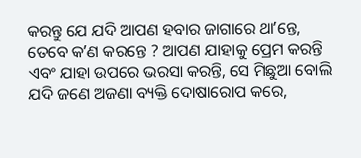କରନ୍ତୁ ଯେ ଯଦି ଆପଣ ହବାର ଜାଗାରେ ଥାʼନ୍ତେ, ତେବେ କʼଣ କରନ୍ତେ ? ଆପଣ ଯାହାକୁ ପ୍ରେମ କରନ୍ତି ଏବଂ ଯାହା ଉପରେ ଭରସା କରନ୍ତି, ସେ ମିଛୁଆ ବୋଲି ଯଦି ଜଣେ ଅଜଣା ବ୍ୟକ୍ତି ଦୋଷାରୋପ କରେ,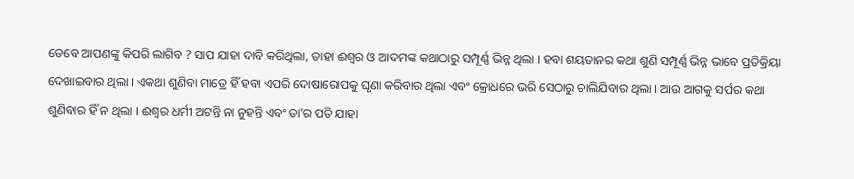ତେବେ ଆପଣଙ୍କୁ କିପରି ଲାଗିବ ? ସାପ ଯାହା ଦାବି କରିଥିଲା, ତାହା ଈଶ୍ୱର ଓ ଆଦମଙ୍କ କଥାଠାରୁ ସମ୍ପୂର୍ଣ୍ଣ ଭିନ୍ନ ଥିଲା । ହବା ଶୟତାନର କଥା ଶୁଣି ସମ୍ପୂର୍ଣ୍ଣ ଭିନ୍ନ ଭାବେ ପ୍ରତିକ୍ରିୟା ଦେଖାଇବାର ଥିଲା । ଏକଥା ଶୁଣିବା ମାତ୍ରେ ହିଁ ହବା ଏପରି ଦୋଷାରୋପକୁ ଘୃଣା କରିବାର ଥିଲା ଏବଂ କ୍ରୋଧରେ ଭରି ସେଠାରୁ ଚାଲିଯିବାର ଥିଲା । ଆଉ ଆଗକୁ ସର୍ପର କଥା ଶୁଣିବାର ହିଁ ନ ଥିଲା । ଈଶ୍ୱର ଧର୍ମୀ ଅଟନ୍ତି ନା ନୁହନ୍ତି ଏବଂ ତାʼର ପତି ଯାହା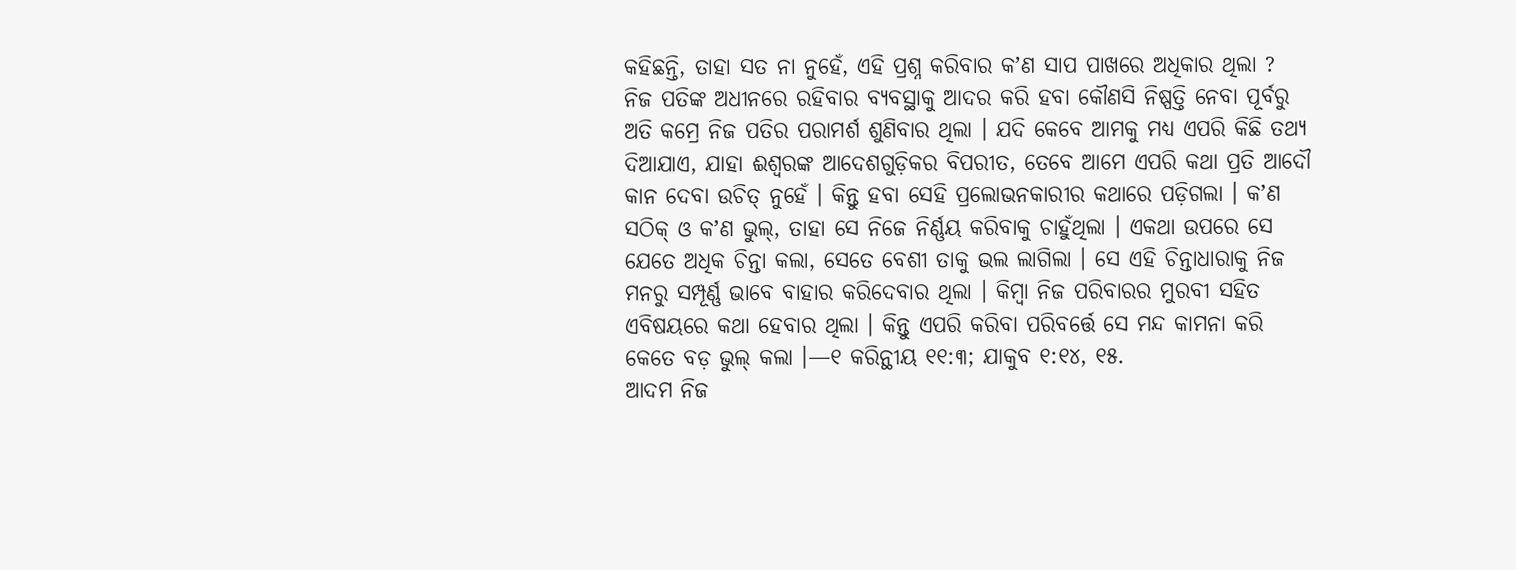କହିଛନ୍ତି, ତାହା ସତ ନା ନୁହେଁ, ଏହି ପ୍ରଶ୍ନ କରିବାର କʼଣ ସାପ ପାଖରେ ଅଧିକାର ଥିଲା ? ନିଜ ପତିଙ୍କ ଅଧୀନରେ ରହିବାର ବ୍ୟବସ୍ଥାକୁ ଆଦର କରି ହବା କୌଣସି ନିଷ୍ପତ୍ତି ନେବା ପୂର୍ବରୁ ଅତି କମ୍ରେ ନିଜ ପତିର ପରାମର୍ଶ ଶୁଣିବାର ଥିଲା । ଯଦି କେବେ ଆମକୁ ମଧ୍ୟ ଏପରି କିଛି ତଥ୍ୟ ଦିଆଯାଏ, ଯାହା ଈଶ୍ୱରଙ୍କ ଆଦେଶଗୁଡ଼ିକର ବିପରୀତ, ତେବେ ଆମେ ଏପରି କଥା ପ୍ରତି ଆଦୌ କାନ ଦେବା ଉଚିତ୍ ନୁହେଁ । କିନ୍ତୁ ହବା ସେହି ପ୍ରଲୋଭନକାରୀର କଥାରେ ପଡ଼ିଗଲା । କʼଣ ସଠିକ୍ ଓ କʼଣ ଭୁଲ୍, ତାହା ସେ ନିଜେ ନିର୍ଣ୍ଣୟ କରିବାକୁ ଚାହୁଁଥିଲା । ଏକଥା ଉପରେ ସେ ଯେତେ ଅଧିକ ଚିନ୍ତା କଲା, ସେତେ ବେଶୀ ତାକୁ ଭଲ ଲାଗିଲା । ସେ ଏହି ଚିନ୍ତାଧାରାକୁ ନିଜ ମନରୁ ସମ୍ପୂର୍ଣ୍ଣ ଭାବେ ବାହାର କରିଦେବାର ଥିଲା । କିମ୍ବା ନିଜ ପରିବାରର ମୁରବୀ ସହିତ ଏବିଷୟରେ କଥା ହେବାର ଥିଲା । କିନ୍ତୁ ଏପରି କରିବା ପରିବର୍ତ୍ତେ ସେ ମନ୍ଦ କାମନା କରି କେତେ ବଡ଼ ଭୁଲ୍ କଲା ।—୧ କରିନ୍ଥୀୟ ୧୧:୩; ଯାକୁବ ୧:୧୪, ୧୫.
ଆଦମ ନିଜ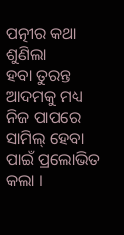ପତ୍ନୀର କଥା ଶୁଣିଲା
ହବା ତୁରନ୍ତ ଆଦମକୁ ମଧ୍ୟ ନିଜ ପାପରେ ସାମିଲ୍ ହେବା ପାଇଁ ପ୍ରଲୋଭିତ କଲା ।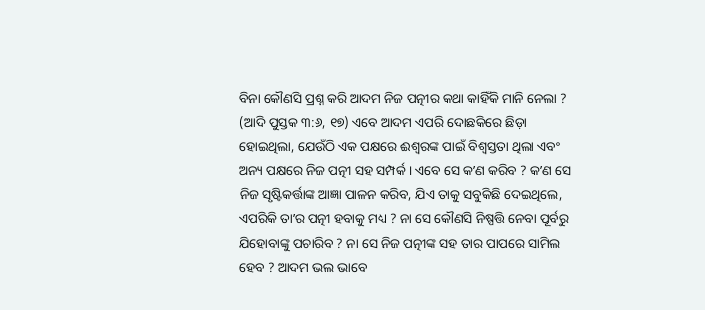ବିନା କୌଣସି ପ୍ରଶ୍ନ କରି ଆଦମ ନିଜ ପତ୍ନୀର କଥା କାହିଁକି ମାନି ନେଲା ? (ଆଦି ପୁସ୍ତକ ୩:୬, ୧୭) ଏବେ ଆଦମ ଏପରି ଦୋଛକିରେ ଛିଡ଼ା ହୋଇଥିଲା, ଯେଉଁଠି ଏକ ପକ୍ଷରେ ଈଶ୍ୱରଙ୍କ ପାଇଁ ବିଶ୍ୱସ୍ତତା ଥିଲା ଏବଂ ଅନ୍ୟ ପକ୍ଷରେ ନିଜ ପତ୍ନୀ ସହ ସମ୍ପର୍କ । ଏବେ ସେ କʼଣ କରିବ ? କʼଣ ସେ ନିଜ ସୃଷ୍ଟିକର୍ତ୍ତାଙ୍କ ଆଜ୍ଞା ପାଳନ କରିବ, ଯିଏ ତାକୁ ସବୁକିଛି ଦେଇଥିଲେ, ଏପରିକି ତାʼର ପତ୍ନୀ ହବାକୁ ମଧ୍ୟ ? ନା ସେ କୌଣସି ନିଷ୍ପତ୍ତି ନେବା ପୂର୍ବରୁ ଯିହୋବାଙ୍କୁ ପଚାରିବ ? ନା ସେ ନିଜ ପତ୍ନୀଙ୍କ ସହ ତାର ପାପରେ ସାମିଲ ହେବ ? ଆଦମ ଭଲ ଭାବେ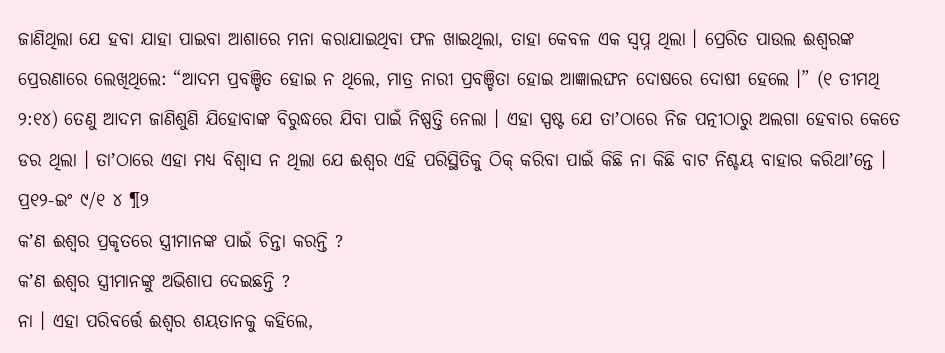ଜାଣିଥିଲା ଯେ ହବା ଯାହା ପାଇବା ଆଶାରେ ମନା କରାଯାଇଥିବା ଫଳ ଖାଇଥିଲା, ତାହା କେବଳ ଏକ ସ୍ୱପ୍ନ ଥିଲା । ପ୍ରେରିତ ପାଉଲ ଈଶ୍ୱରଙ୍କ ପ୍ରେରଣାରେ ଲେଖିଥିଲେ: “ଆଦମ ପ୍ରବଞ୍ଚିତ ହୋଇ ନ ଥିଲେ, ମାତ୍ର ନାରୀ ପ୍ରବଞ୍ଚିତା ହୋଇ ଆଜ୍ଞାଲଙ୍ଘନ ଦୋଷରେ ଦୋଷୀ ହେଲେ ।” (୧ ତୀମଥି ୨:୧୪) ତେଣୁ ଆଦମ ଜାଣିଶୁଣି ଯିହୋବାଙ୍କ ବିରୁଦ୍ଧରେ ଯିବା ପାଇଁ ନିଷ୍ପତ୍ତି ନେଲା । ଏହା ସ୍ପଷ୍ଟ ଯେ ତାʼଠାରେ ନିଜ ପତ୍ନୀଠାରୁ ଅଲଗା ହେବାର କେତେ ଡର ଥିଲା । ତାʼଠାରେ ଏହା ମଧ୍ୟ ବିଶ୍ୱାସ ନ ଥିଲା ଯେ ଈଶ୍ୱର ଏହି ପରିସ୍ଥିତିକୁ ଠିକ୍ କରିବା ପାଇଁ କିଛି ନା କିଛି ବାଟ ନିଶ୍ଚୟ ବାହାର କରିଥାʼନ୍ତେ ।
ପ୍ର୧୨-ଇଂ ୯/୧ ୪ ¶୨
କʼଣ ଈଶ୍ୱର ପ୍ରକୃତରେ ସ୍ତ୍ରୀମାନଙ୍କ ପାଇଁ ଚିନ୍ତା କରନ୍ତି ?
କʼଣ ଈଶ୍ୱର ସ୍ତ୍ରୀମାନଙ୍କୁ ଅଭିଶାପ ଦେଇଛନ୍ତି ?
ନା । ଏହା ପରିବର୍ତ୍ତେ ଈଶ୍ୱର ଶୟତାନକୁ କହିଲେ,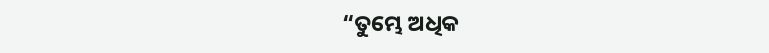“ତୁମ୍ଭେ ଅଧିକ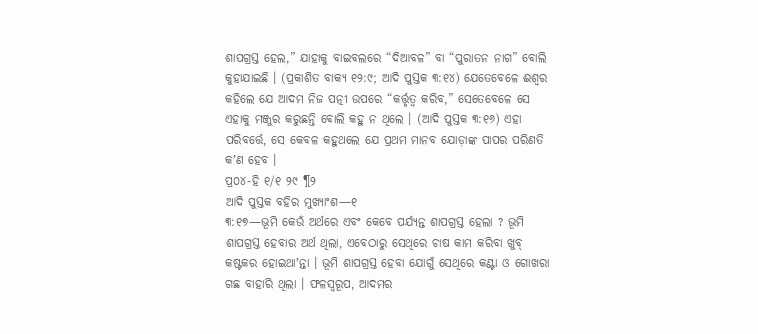ଶାପଗ୍ରସ୍ତ ହେଲ,” ଯାହାକୁ ବାଇବଲରେ “ଦିଆବଳ” ବା “ପୁରାତନ ନାଗ” ବୋଲି କୁହାଯାଇଛି । (ପ୍ରକାଶିତ ବାକ୍ୟ ୧୨:୯; ଆଦି ପୁସ୍ତକ ୩:୧୪) ଯେତେବେଳେ ଈଶ୍ୱର କହିଲେ ଯେ ଆଦମ ନିଜ ପତ୍ନୀ ଉପରେ “କର୍ତ୍ତୃତ୍ୱ କରିବ,” ସେତେବେଳେ ସେ ଏହାକୁ ମଞ୍ଜୁର କରୁଛନ୍ତି ବୋଲି କହୁ ନ ଥିଲେ । (ଆଦି ପୁସ୍ତକ ୩:୧୬) ଏହା ପରିବର୍ତ୍ତେ, ସେ କେବଳ କହୁଥଲେ ଯେ ପ୍ରଥମ ମାନବ ଯୋଡ଼ାଙ୍କ ପାପର ପରିଣତି କʼଣ ହେବ ।
ପ୍ର୦୪-ହି ୧/୧ ୨୯ ¶୨
ଆଦି ପୁସ୍ତକ ବହିର ମୁଖ୍ୟାଂଶ—୧
୩:୧୭—ଭୂମି କେଉଁ ଅର୍ଥରେ ଏବଂ କେବେ ପର୍ଯ୍ୟନ୍ତ ଶାପଗ୍ରସ୍ତ ହେଲା ? ଭୂମି ଶାପଗ୍ରସ୍ତ ହେବାର ଅର୍ଥ ଥିଲା, ଏବେଠାରୁ ସେଥିରେ ଚାଷ କାମ କରିବା ଖୁବ୍ କଷ୍ଟକର ହୋଇଥାʼନ୍ତା । ଭୂମି ଶାପଗ୍ରସ୍ତ ହେବା ଯୋଗୁଁ ସେଥିରେ କଣ୍ଟା ଓ ଗୋଖରା ଗଛ ବାହାରି ଥିଲା । ଫଳସ୍ୱରୂପ, ଆଦମର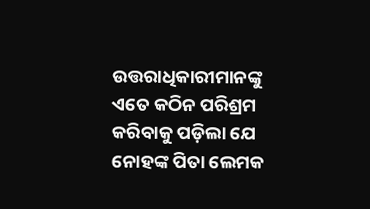ଉତ୍ତରାଧିକାରୀମାନଙ୍କୁ ଏତେ କଠିନ ପରିଶ୍ରମ କରିବାକୁ ପଡ଼ିଲା ଯେ ନୋହଙ୍କ ପିତା ଲେମକ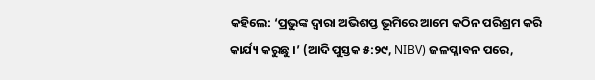କହିଲେ: ‘ପ୍ରଭୁଙ୍କ ଦ୍ୱାରା ଅଭିଶପ୍ତ ଭୂମିରେ ଆମେ କଠିନ ପରିଶ୍ରମ କରି କାର୍ଯ୍ୟ କରୁଛୁ ।’ (ଆଦି ପୁସ୍ତକ ୫:୨୯, NIBV) ଜଳପ୍ଳାବନ ପରେ,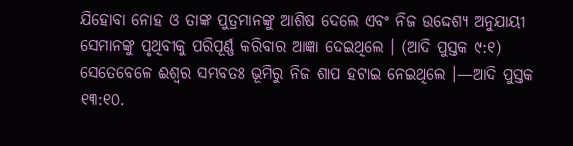ଯିହୋବା ନୋହ ଓ ତାଙ୍କ ପୁତ୍ରମାନଙ୍କୁ ଆଶିଷ ଦେଲେ ଏବଂ ନିଜ ଉଦ୍ଦେଶ୍ୟ ଅନୁଯାୟୀ ସେମାନଙ୍କୁ ପୃଥିବୀକୁ ପରିପୂର୍ଣ୍ଣ କରିବାର ଆଜ୍ଞା ଦେଇଥିଲେ । (ଆଦି ପୁସ୍ତକ ୯:୧) ସେତେବେଳେ ଈଶ୍ୱର ସମ୍ଭବତଃ ଭୂମିରୁ ନିଜ ଶାପ ହଟାଇ ନେଇଥିଲେ ।—ଆଦି ପୁସ୍ତକ ୧୩:୧୦.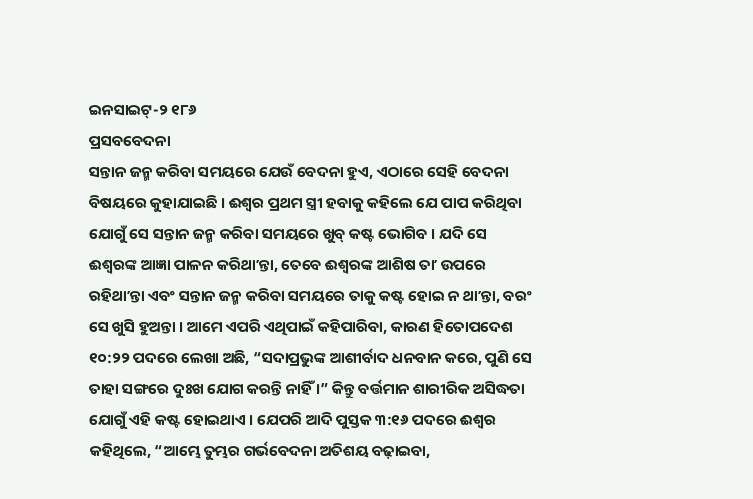ଇନସାଇଟ୍-୨ ୧୮୬
ପ୍ରସବବେଦନା
ସନ୍ତାନ ଜନ୍ମ କରିବା ସମୟରେ ଯେଉଁ ବେଦନା ହୁଏ, ଏଠାରେ ସେହି ବେଦନା ବିଷୟରେ କୁହାଯାଇଛି । ଈଶ୍ୱର ପ୍ରଥମ ସ୍ତ୍ରୀ ହବାକୁ କହିଲେ ଯେ ପାପ କରିଥିବା ଯୋଗୁଁ ସେ ସନ୍ତାନ ଜନ୍ମ କରିବା ସମୟରେ ଖୁବ୍ କଷ୍ଟ ଭୋଗିବ । ଯଦି ସେ ଈଶ୍ୱରଙ୍କ ଆଜ୍ଞା ପାଳନ କରିଥାʼନ୍ତା, ତେବେ ଈଶ୍ୱରଙ୍କ ଆଶିଷ ତାʼ ଉପରେ ରହିଥାʼନ୍ତା ଏବଂ ସନ୍ତାନ ଜନ୍ମ କରିବା ସମୟରେ ତାକୁ କଷ୍ଟ ହୋଇ ନ ଥାʼନ୍ତା, ବରଂ ସେ ଖୁସି ହୁଅନ୍ତା । ଆମେ ଏପରି ଏଥିପାଇଁ କହିପାରିବା, କାରଣ ହିତୋପଦେଶ ୧୦:୨୨ ପଦରେ ଲେଖା ଅଛି, “ସଦାପ୍ରଭୁଙ୍କ ଆଶୀର୍ବାଦ ଧନବାନ କରେ, ପୁଣି ସେ ତାହା ସଙ୍ଗରେ ଦୁଃଖ ଯୋଗ କରନ୍ତି ନାହିଁ ।” କିନ୍ତୁ ବର୍ତ୍ତମାନ ଶାରୀରିକ ଅସିଦ୍ଧତା ଯୋଗୁଁ ଏହି କଷ୍ଟ ହୋଇଥାଏ । ଯେପରି ଆଦି ପୁସ୍ତକ ୩:୧୬ ପଦରେ ଈଶ୍ୱର କହିଥିଲେ, “ଆମ୍ଭେ ତୁମ୍ଭର ଗର୍ଭବେଦନା ଅତିଶୟ ବଢ଼ାଇବା,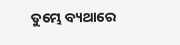ତୁମ୍ଭେ ବ୍ୟଥାରେ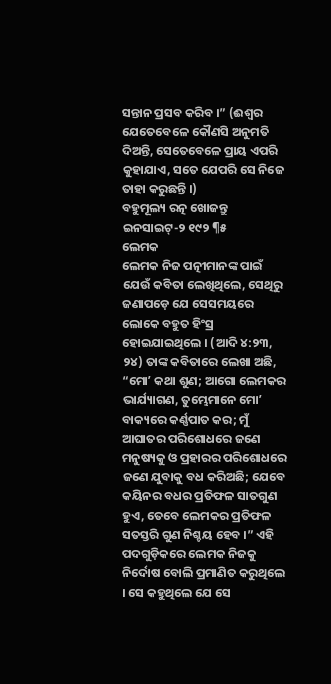ସନ୍ତାନ ପ୍ରସବ କରିବ ।” (ଈଶ୍ୱର ଯେତେବେଳେ କୌଣସି ଅନୁମତି ଦିଅନ୍ତି, ସେତେବେଳେ ପ୍ରାୟ ଏପରି କୁହାଯାଏ, ସତେ ଯେପରି ସେ ନିଜେ ତାହା କରୁଛନ୍ତି ।)
ବହୁମୂଲ୍ୟ ରତ୍ନ ଖୋଜନ୍ତୁ
ଇନସାଇଟ୍-୨ ୧୯୨ ¶୫
ଲେମକ
ଲେମକ ନିଜ ପତ୍ନୀମାନଙ୍କ ପାଇଁ ଯେଉଁ କବିତା ଲେଖିଥିଲେ, ସେଥିରୁ ଜଣାପଡ଼େ ଯେ ସେସମୟରେ ଲୋକେ ବହୁତ ହିଂସ୍ର ହୋଇଯାଇଥିଲେ । (ଆଦି ୪:୨୩, ୨୪) ତାଙ୍କ କବିତାରେ ଲେଖା ଅଛି, “ମୋʼ କଥା ଶୁଣ; ଆଗୋ ଲେମକର ଭାର୍ଯ୍ୟାଗଣ, ତୁମ୍ଭେମାନେ ମୋʼ ବାକ୍ୟରେ କର୍ଣ୍ଣପାତ କର; ମୁଁ ଆଘାତର ପରିଶୋଧରେ ଜଣେ ମନୁଷ୍ୟକୁ ଓ ପ୍ରହାରର ପରିଶୋଧରେ ଜଣେ ଯୁବାକୁ ବଧ କରିଅଛି; ଯେବେ କୟିନର ବଧର ପ୍ରତିଫଳ ସାତଗୁଣ ହୁଏ, ତେବେ ଲେମକର ପ୍ରତିଫଳ ସତସ୍ତରି ଗୁଣ ନିଶ୍ଚୟ ହେବ ।” ଏହି ପଦଗୁଡ଼ିକରେ ଲେମକ ନିଜକୁ ନିର୍ଦୋଷ ବୋଲି ପ୍ରମାଣିତ କରୁଥିଲେ । ସେ କହୁଥିଲେ ଯେ ସେ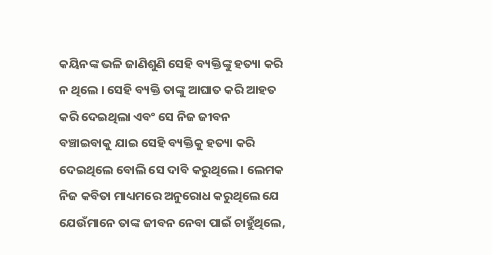କୟିନଙ୍କ ଭଳି ଜାଣିଶୁଣି ସେହି ବ୍ୟକ୍ତିଙ୍କୁ ହତ୍ୟା କରି ନ ଥିଲେ । ସେହି ବ୍ୟକ୍ତି ତାଙ୍କୁ ଆଘାତ କରି ଆହତ କରି ଦେଇଥିଲା ଏବଂ ସେ ନିଜ ଜୀବନ ବଞ୍ଚାଇବାକୁ ଯାଇ ସେହି ବ୍ୟକ୍ତିକୁ ହତ୍ୟା କରି ଦେଇଥିଲେ ବୋଲି ସେ ଦାବି କରୁଥିଲେ । ଲେମକ ନିଜ କବିତା ମାଧ୍ୟମରେ ଅନୁରୋଧ କରୁଥିଲେ ଯେ ଯେଉଁମାନେ ତାଙ୍କ ଜୀବନ ନେବା ପାଇଁ ଚାହୁଁଥିଲେ,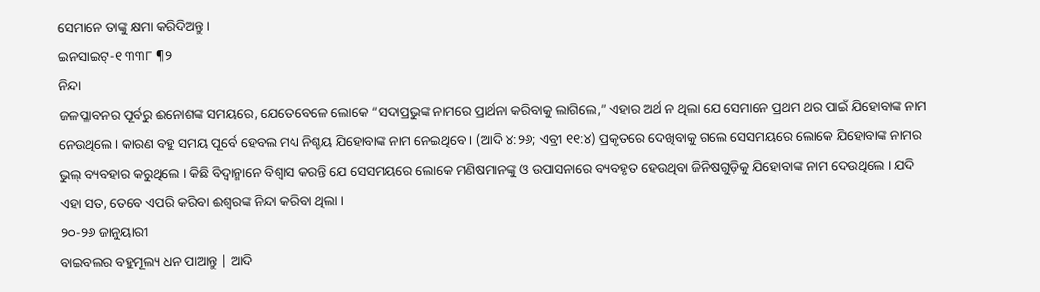ସେମାନେ ତାଙ୍କୁ କ୍ଷମା କରିଦିଅନ୍ତୁ ।
ଇନସାଇଟ୍-୧ ୩୩୮ ¶୨
ନିନ୍ଦା
ଜଳପ୍ଳାବନର ପୂର୍ବରୁ ଈନୋଶଙ୍କ ସମୟରେ, ଯେତେବେଳେ ଲୋକେ “ସଦାପ୍ରଭୁଙ୍କ ନାମରେ ପ୍ରାର୍ଥନା କରିବାକୁ ଲାଗିଲେ,” ଏହାର ଅର୍ଥ ନ ଥିଲା ଯେ ସେମାନେ ପ୍ରଥମ ଥର ପାଇଁ ଯିହୋବାଙ୍କ ନାମ ନେଉଥିଲେ । କାରଣ ବହୁ ସମୟ ପୂର୍ବେ ହେବଲ ମଧ୍ୟ ନିଶ୍ଚୟ ଯିହୋବାଙ୍କ ନାମ ନେଇଥିବେ । (ଆଦି ୪:୨୬; ଏବ୍ରୀ ୧୧:୪) ପ୍ରକୃତରେ ଦେଖିବାକୁ ଗଲେ ସେସମୟରେ ଲୋକେ ଯିହୋବାଙ୍କ ନାମର ଭୁଲ୍ ବ୍ୟବହାର କରୁଥିଲେ । କିଛି ବିଦ୍ୱାନ୍ମାନେ ବିଶ୍ୱାସ କରନ୍ତି ଯେ ସେସମୟରେ ଲୋକେ ମଣିଷମାନଙ୍କୁ ଓ ଉପାସନାରେ ବ୍ୟବହୃତ ହେଉଥିବା ଜିନିଷଗୁଡ଼ିକୁ ଯିହୋବାଙ୍କ ନାମ ଦେଉଥିଲେ । ଯଦି ଏହା ସତ, ତେବେ ଏପରି କରିବା ଈଶ୍ୱରଙ୍କ ନିନ୍ଦା କରିବା ଥିଲା ।
୨୦-୨୬ ଜାନୁୟାରୀ
ବାଇବଲର ବହୁମୂଲ୍ୟ ଧନ ପାଆନ୍ତୁ | ଆଦି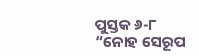ପୁସ୍ତକ ୬-୮
“ନୋହ ସେରୂପ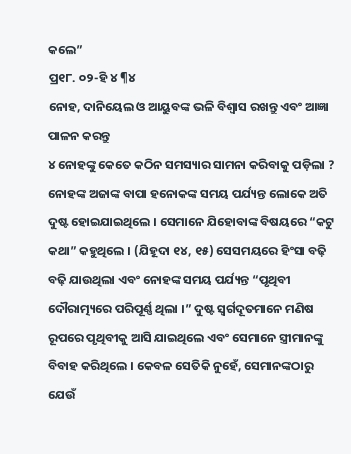କଲେ”
ପ୍ର୧୮. ୦୨-ହି ୪ ¶୪
ନୋହ, ଦାନିୟେଲ ଓ ଆୟୁବଙ୍କ ଭଳି ବିଶ୍ୱାସ ରଖନ୍ତୁ ଏବଂ ଆଜ୍ଞା ପାଳନ କରନ୍ତୁ
୪ ନୋହଙ୍କୁ କେତେ କଠିନ ସମସ୍ୟାର ସାମନା କରିବାକୁ ପଡ଼ିଲା ? ନୋହଙ୍କ ଅଜାଙ୍କ ବାପା ହନୋକଙ୍କ ସମୟ ପର୍ଯ୍ୟନ୍ତ ଲୋକେ ଅତି ଦୁଷ୍ଟ ହୋଇଯାଇଥିଲେ । ସେମାନେ ଯିହୋବାଙ୍କ ବିଷୟରେ “କଟୁ କଥା” କହୁଥିଲେ । (ଯିହୂଦା ୧୪, ୧୫) ସେସମୟରେ ହିଂସା ବଢ଼ି ବଢ଼ି ଯାଉଥିଲା ଏବଂ ନୋହଙ୍କ ସମୟ ପର୍ଯ୍ୟନ୍ତ “ପୃଥିବୀ ଦୌରାତ୍ମ୍ୟରେ ପରିପୂର୍ଣ୍ଣ ଥିଲା ।” ଦୁଷ୍ଟ ସ୍ୱର୍ଗଦୂତମାନେ ମଣିଷ ରୂପରେ ପୃଥିବୀକୁ ଆସି ଯାଇଥିଲେ ଏବଂ ସେମାନେ ସ୍ତ୍ରୀମାନଙ୍କୁ ବିବାହ କରିଥିଲେ । କେବଳ ସେତିକି ନୁହେଁ, ସେମାନଙ୍କଠାରୁ ଯେଉଁ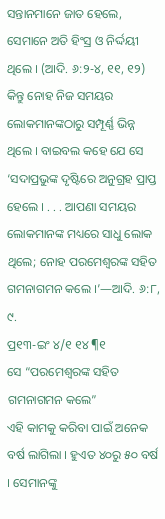ସନ୍ତାନମାନେ ଜାତ ହେଲେ, ସେମାନେ ଅତି ହିଂସ୍ର ଓ ନିର୍ଦ୍ଦୟୀ ଥିଲେ । (ଆଦି. ୬:୨-୪, ୧୧, ୧୨) କିନ୍ତୁ ନୋହ ନିଜ ସମୟର ଲୋକମାନଙ୍କଠାରୁ ସମ୍ପୂର୍ଣ୍ଣ ଭିନ୍ନ ଥିଲେ । ବାଇବଲ କହେ ଯେ ସେ ‘ସଦାପ୍ରଭୁଙ୍କ ଦୃଷ୍ଟିରେ ଅନୁଗ୍ରହ ପ୍ରାପ୍ତ ହେଲେ । . . . ଆପଣା ସମୟର ଲୋକମାନଙ୍କ ମଧ୍ୟରେ ସାଧୁ ଲୋକ ଥିଲେ; ନୋହ ପରମେଶ୍ୱରଙ୍କ ସହିତ ଗମନାଗମନ କଲେ ।’—ଆଦି. ୬:୮, ୯.
ପ୍ର୧୩-ଇଂ ୪/୧ ୧୪ ¶୧
ସେ “ପରମେଶ୍ୱରଙ୍କ ସହିତ ଗମନାଗମନ କଲେ”
ଏହି କାମକୁ କରିବା ପାଇଁ ଅନେକ ବର୍ଷ ଲାଗିଲା । ହୁଏତ ୪୦ରୁ ୫୦ ବର୍ଷ । ସେମାନଙ୍କୁ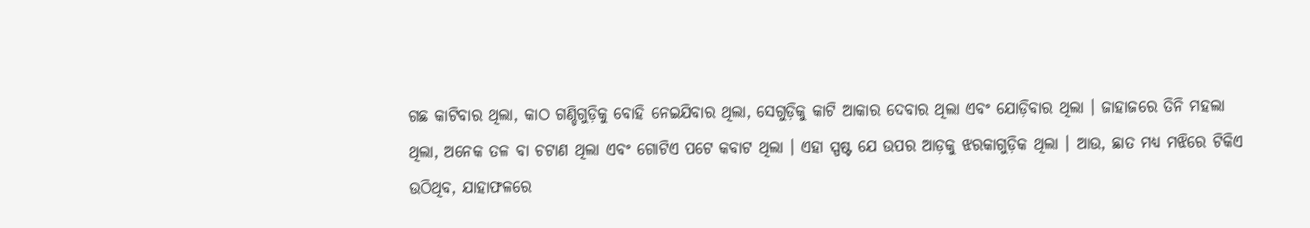ଗଛ କାଟିବାର ଥିଲା, କାଠ ଗଣ୍ଡିଗୁଡ଼ିକୁ ବୋହି ନେଇଯିବାର ଥିଲା, ସେଗୁଡ଼ିକୁ କାଟି ଆକାର ଦେବାର ଥିଲା ଏବଂ ଯୋଡ଼ିବାର ଥିଲା । ଜାହାଜରେ ତିନି ମହଲା ଥିଲା, ଅନେକ ତଳ ବା ଚଟାଣ ଥିଲା ଏବଂ ଗୋଟିଏ ପଟେ କବାଟ ଥିଲା । ଏହା ସ୍ପଷ୍ଟ ଯେ ଉପର ଆଡ଼କୁ ଝରକାଗୁଡ଼ିକ ଥିଲା । ଆଉ, ଛାତ ମଧ୍ୟ ମଝିରେ ଟିକିଏ ଉଠିଥିବ, ଯାହାଫଳରେ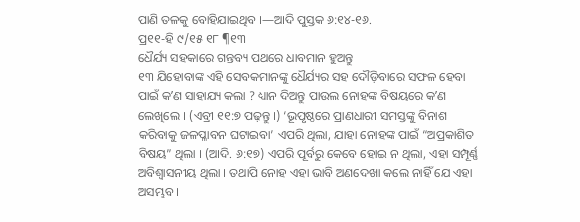ପାଣି ତଳକୁ ବୋହିଯାଇଥିବ ।—ଆଦି ପୁସ୍ତକ ୬:୧୪-୧୬.
ପ୍ର୧୧-ହି ୯/୧୫ ୧୮ ¶୧୩
ଧୈର୍ଯ୍ୟ ସହକାରେ ଗନ୍ତବ୍ୟ ପଥରେ ଧାବମାନ ହୁଅନ୍ତୁ
୧୩ ଯିହୋବାଙ୍କ ଏହି ସେବକମାନଙ୍କୁ ଧୈର୍ଯ୍ୟର ସହ ଦୌଡ଼ିବାରେ ସଫଳ ହେବା ପାଇଁ କʼଣ ସାହାଯ୍ୟ କଲା ? ଧ୍ୟାନ ଦିଅନ୍ତୁ ପାଉଲ ନୋହଙ୍କ ବିଷୟରେ କʼଣ ଲେଖିଲେ । (ଏବ୍ରୀ ୧୧:୭ ପଢ଼ନ୍ତୁ ।) ‘ଭୂପୃଷ୍ଠରେ ପ୍ରାଣଧାରୀ ସମସ୍ତଙ୍କୁ ବିନାଶ କରିବାକୁ ଜଳପ୍ଳାବନ ଘଟାଇବା’ ଏପରି ଥିଲା, ଯାହା ନୋହଙ୍କ ପାଇଁ “ଅପ୍ରକାଶିତ ବିଷୟ” ଥିଲା । (ଆଦି. ୬:୧୭) ଏପରି ପୂର୍ବରୁ କେବେ ହୋଇ ନ ଥିଲା, ଏହା ସମ୍ପୂର୍ଣ୍ଣ ଅବିଶ୍ୱାସନୀୟ ଥିଲା । ତଥାପି ନୋହ ଏହା ଭାବି ଅଣଦେଖା କଲେ ନାହିଁ ଯେ ଏହା ଅସମ୍ଭବ ।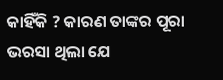କାହିଁକି ? କାରଣ ତାଙ୍କର ପୂରା ଭରସା ଥିଲା ଯେ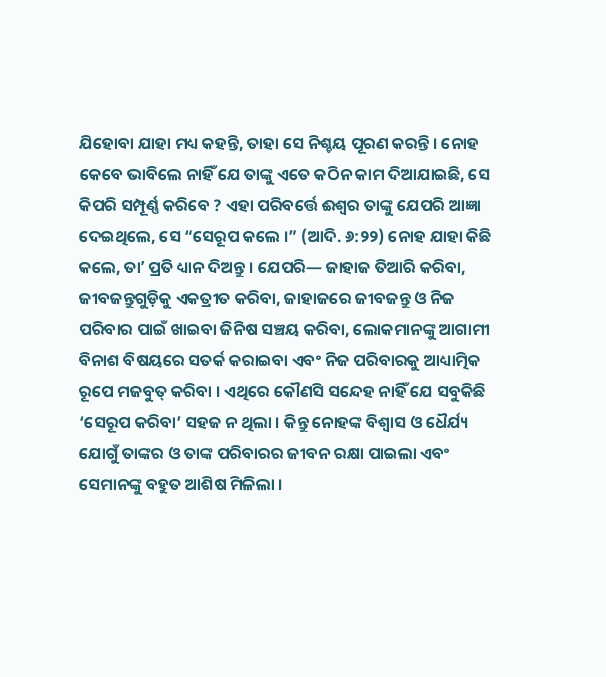ଯିହୋବା ଯାହା ମଧ୍ୟ କହନ୍ତି, ତାହା ସେ ନିଶ୍ଚୟ ପୂରଣ କରନ୍ତି । ନୋହ କେବେ ଭାବିଲେ ନାହିଁ ଯେ ତାଙ୍କୁ ଏତେ କଠିନ କାମ ଦିଆଯାଇଛି, ସେ କିପରି ସମ୍ପୂର୍ଣ୍ଣ କରିବେ ? ଏହା ପରିବର୍ତ୍ତେ ଈଶ୍ୱର ତାଙ୍କୁ ଯେପରି ଆଜ୍ଞା ଦେଇଥିଲେ, ସେ “ସେରୂପ କଲେ ।” (ଆଦି. ୬:୨୨) ନୋହ ଯାହା କିଛି କଲେ, ତାʼ ପ୍ରତି ଧ୍ୟାନ ଦିଅନ୍ତୁ । ଯେପରି— ଜାହାଜ ତିଆରି କରିବା, ଜୀବଜନ୍ତୁଗୁଡ଼ିକୁ ଏକତ୍ରୀତ କରିବା, ଜାହାଜରେ ଜୀବଜନ୍ତୁ ଓ ନିଜ ପରିବାର ପାଇଁ ଖାଇବା ଜିନିଷ ସଞ୍ଚୟ କରିବା, ଲୋକମାନଙ୍କୁ ଆଗାମୀ ବିନାଶ ବିଷୟରେ ସତର୍କ କରାଇବା ଏବଂ ନିଜ ପରିବାରକୁ ଆଧ୍ୟାତ୍ମିକ ରୂପେ ମଜବୁତ୍ କରିବା । ଏଥିରେ କୌଣସି ସନ୍ଦେହ ନାହିଁ ଯେ ସବୁକିଛି ‘ସେରୂପ କରିବା’ ସହଜ ନ ଥିଲା । କିନ୍ତୁ ନୋହଙ୍କ ବିଶ୍ୱାସ ଓ ଧୈର୍ଯ୍ୟ ଯୋଗୁଁ ତାଙ୍କର ଓ ତାଙ୍କ ପରିବାରର ଜୀବନ ରକ୍ଷା ପାଇଲା ଏବଂ ସେମାନଙ୍କୁ ବହୁତ ଆଶିଷ ମିଳିଲା ।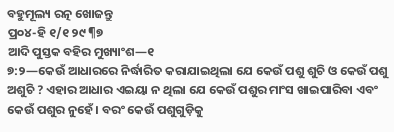ବହୁମୂଲ୍ୟ ରତ୍ନ ଖୋଜନ୍ତୁ
ପ୍ର୦୪-ହି ୧/୧ ୨୯ ¶୭
ଆଦି ପୁସ୍ତକ ବହିର ମୁଖ୍ୟାଂଶ—୧
୭:୨—କେଉଁ ଆଧାରରେ ନିର୍ଦ୍ଧାରିତ କରାଯାଇଥିଲା ଯେ କେଉଁ ପଶୁ ଶୁଚି ଓ କେଉଁ ପଶୁ ଅଶୁଚି ? ଏହାର ଆଧାର ଏଇୟା ନ ଥିଲା ଯେ କେଉଁ ପଶୁର ମାଂସ ଖାଇପାରିବା ଏବଂ କେଉଁ ପଶୁର ନୁହେଁ । ବରଂ କେଉଁ ପଶୁଗୁଡ଼ିକୁ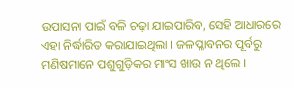ଉପାସନା ପାଇଁ ବଳି ଚଢ଼ା ଯାଇପାରିବ, ସେହି ଆଧାରରେ ଏହା ନିର୍ଦ୍ଧାରିତ କରାଯାଇଥିଲା । ଜଳପ୍ଳାବନର ପୂର୍ବରୁ ମଣିଷମାନେ ପଶୁଗୁଡ଼ିକର ମାଂସ ଖାଉ ନ ଥିଲେ ।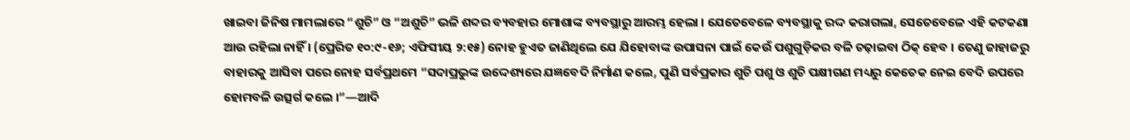ଖାଇବା ଜିନିଷ ମାମଲାରେ “ଶୁଚି” ଓ “ଅଶୁଚି” ଭଳି ଶବ୍ଦର ବ୍ୟବହାର ମୋଶାଙ୍କ ବ୍ୟବସ୍ଥାରୁ ଆରମ୍ଭ ହେଲା । ଯେତେବେଳେ ବ୍ୟବସ୍ଥାକୁ ରଦ୍ଦ କରାଗଲା, ସେତେବେଳେ ଏହି କଟକଣା ଆଉ ରହିଲା ନାହିଁ । (ପ୍ରେରିତ ୧୦:୯-୧୬; ଏଫିସୀୟ ୨:୧୫) ନୋହ ହୁଏତ ଜାଣିଥିଲେ ଯେ ଯିହୋବାଙ୍କ ଉପାସନା ପାଇଁ କେଉଁ ପଶୁଗୁଡ଼ିକର ବଳି ଚଢ଼ାଇବା ଠିକ୍ ହେବ । ତେଣୁ ଜାହାଜରୁ ବାହାରକୁ ଆସିବା ପରେ ନୋହ ସର୍ବପ୍ରଥମେ “ସଦାପ୍ରଭୁଙ୍କ ଉଦ୍ଦେଶ୍ୟରେ ଯଜ୍ଞବେଦି ନିର୍ମାଣ କଲେ, ପୁଣି ସର୍ବପ୍ରକାର ଶୁଚି ପଶୁ ଓ ଶୁଚି ପକ୍ଷୀଗଣ ମଧ୍ୟରୁ କେତେକ ନେଇ ବେଦି ଉପରେ ହୋମବଳି ଉତ୍ସର୍ଗ କଲେ ।”—ଆଦି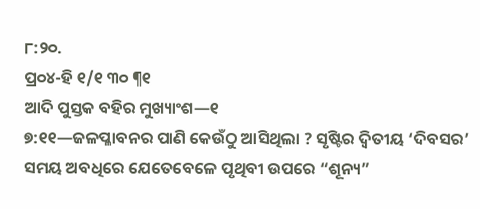୮:୨୦.
ପ୍ର୦୪-ହି ୧/୧ ୩୦ ¶୧
ଆଦି ପୁସ୍ତକ ବହିର ମୁଖ୍ୟାଂଶ—୧
୭:୧୧—ଜଳପ୍ଳାବନର ପାଣି କେଉଁଠୁ ଆସିଥିଲା ? ସୃଷ୍ଟିର ଦ୍ୱିତୀୟ ‘ଦିବସର’ ସମୟ ଅବଧିରେ ଯେତେବେଳେ ପୃଥିବୀ ଉପରେ “ଶୂନ୍ୟ”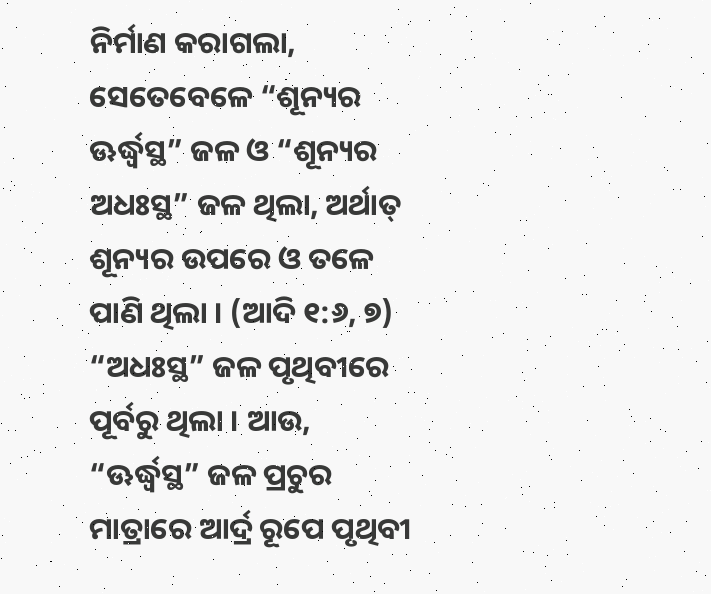ନିର୍ମାଣ କରାଗଲା, ସେତେବେଳେ “ଶୂନ୍ୟର ଊର୍ଦ୍ଧ୍ୱସ୍ଥ” ଜଳ ଓ “ଶୂନ୍ୟର ଅଧଃସ୍ଥ” ଜଳ ଥିଲା, ଅର୍ଥାତ୍ ଶୂନ୍ୟର ଉପରେ ଓ ତଳେ ପାଣି ଥିଲା । (ଆଦି ୧:୬, ୭) “ଅଧଃସ୍ଥ” ଜଳ ପୃଥିବୀରେ ପୂର୍ବରୁ ଥିଲା । ଆଉ, “ଊର୍ଦ୍ଧ୍ୱସ୍ଥ” ଜଳ ପ୍ରଚୁର ମାତ୍ରାରେ ଆର୍ଦ୍ର ରୂପେ ପୃଥିବୀ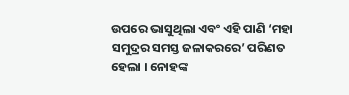ଉପରେ ଭାସୁଥିଲା ଏବଂ ଏହି ପାଣି ‘ମହା ସମୁଦ୍ରର ସମସ୍ତ ଜଳାକରରେ’ ପରିଣତ ହେଲା । ନୋହଙ୍କ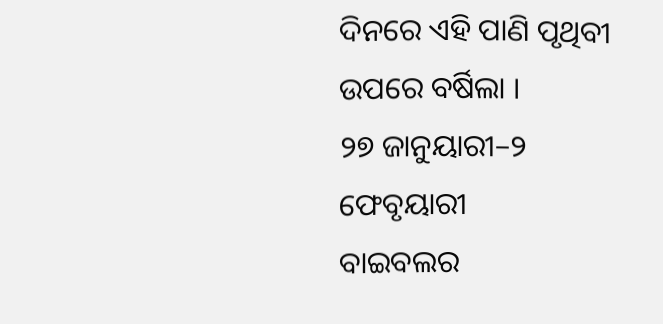ଦିନରେ ଏହି ପାଣି ପୃଥିବୀ ଉପରେ ବର୍ଷିଲା ।
୨୭ ଜାନୁୟାରୀ–୨ ଫେବୃୟାରୀ
ବାଇବଲର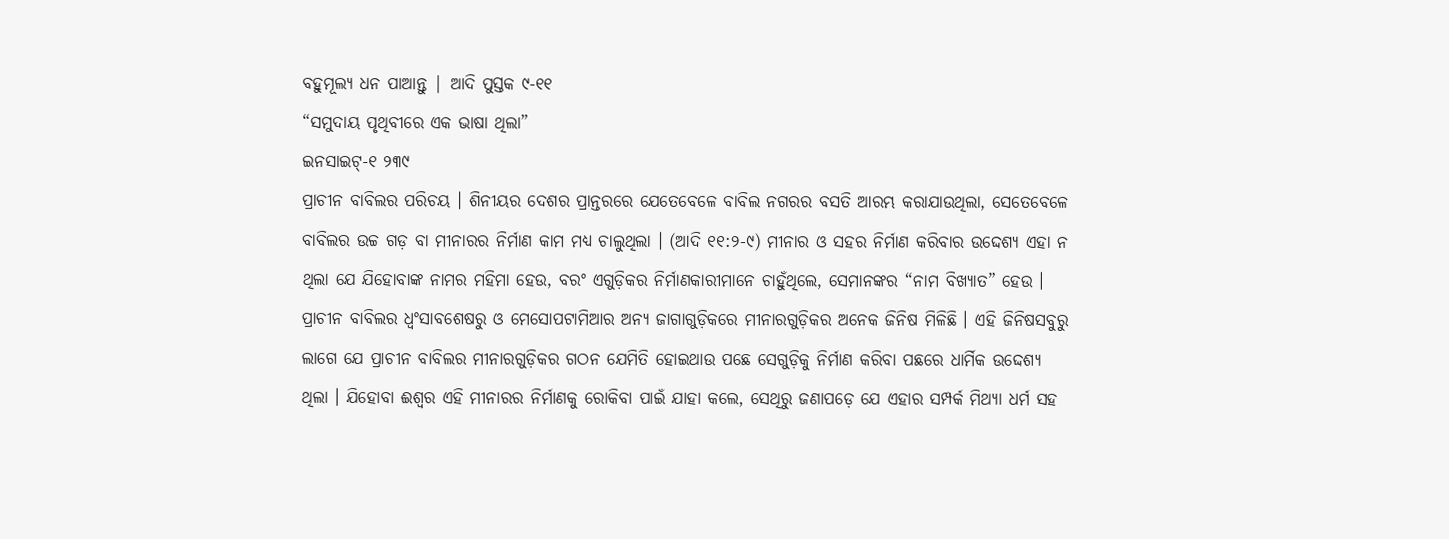ବହୁମୂଲ୍ୟ ଧନ ପାଆନ୍ତୁ | ଆଦି ପୁସ୍ତକ ୯-୧୧
“ସମୁଦାୟ ପୃଥିବୀରେ ଏକ ଭାଷା ଥିଲା”
ଇନସାଇଟ୍-୧ ୨୩୯
ପ୍ରାଚୀନ ବାବିଲର ପରିଚୟ । ଶିନୀୟର ଦେଶର ପ୍ରାନ୍ତରରେ ଯେତେବେଳେ ବାବିଲ ନଗରର ବସତି ଆରମ୍ଭ କରାଯାଉଥିଲା, ସେତେବେଳେ ବାବିଲର ଉଚ୍ଚ ଗଡ଼ ବା ମୀନାରର ନିର୍ମାଣ କାମ ମଧ୍ୟ ଚାଲୁଥିଲା । (ଆଦି ୧୧:୨-୯) ମୀନାର ଓ ସହର ନିର୍ମାଣ କରିବାର ଉଦ୍ଦେଶ୍ୟ ଏହା ନ ଥିଲା ଯେ ଯିହୋବାଙ୍କ ନାମର ମହିମା ହେଉ, ବରଂ ଏଗୁଡ଼ିକର ନିର୍ମାଣକାରୀମାନେ ଚାହୁଁଥିଲେ, ସେମାନଙ୍କର “ନାମ ବିଖ୍ୟାତ” ହେଉ । ପ୍ରାଚୀନ ବାବିଲର ଧ୍ୱଂସାବଶେଷରୁ ଓ ମେସୋପଟାମିଆର ଅନ୍ୟ ଜାଗାଗୁଡ଼ିକରେ ମୀନାରଗୁଡ଼ିକର ଅନେକ ଜିନିଷ ମିଳିଛି । ଏହି ଜିନିଷସବୁରୁ ଲାଗେ ଯେ ପ୍ରାଚୀନ ବାବିଲର ମୀନାରଗୁଡ଼ିକର ଗଠନ ଯେମିତି ହୋଇଥାଉ ପଛେ ସେଗୁଡ଼ିକୁ ନିର୍ମାଣ କରିବା ପଛରେ ଧାର୍ମିକ ଉଦ୍ଦେଶ୍ୟ ଥିଲା । ଯିହୋବା ଈଶ୍ୱର ଏହି ମୀନାରର ନିର୍ମାଣକୁ ରୋକିବା ପାଇଁ ଯାହା କଲେ, ସେଥିରୁ ଜଣାପଡ଼େ ଯେ ଏହାର ସମ୍ପର୍କ ମିଥ୍ୟା ଧର୍ମ ସହ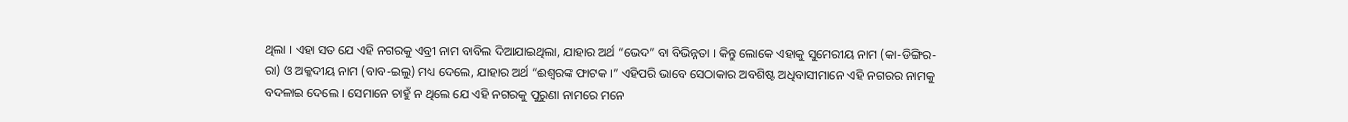ଥିଲା । ଏହା ସତ ଯେ ଏହି ନଗରକୁ ଏବ୍ରୀ ନାମ ବାବିଲ ଦିଆଯାଇଥିଲା, ଯାହାର ଅର୍ଥ “ଭେଦ” ବା ବିଭିନ୍ନତା । କିନ୍ତୁ ଲୋକେ ଏହାକୁ ସୁମେରୀୟ ନାମ (କା-ଡିଙ୍ଗିର-ରା) ଓ ଅକ୍କଦୀୟ ନାମ (ବାବ-ଇଲୁ) ମଧ୍ୟ ଦେଲେ, ଯାହାର ଅର୍ଥ “ଈଶ୍ୱରଙ୍କ ଫାଟକ ।” ଏହିପରି ଭାବେ ସେଠାକାର ଅବଶିଷ୍ଟ ଅଧିବାସୀମାନେ ଏହି ନଗରର ନାମକୁ ବଦଳାଇ ଦେଲେ । ସେମାନେ ଚାହୁଁ ନ ଥିଲେ ଯେ ଏହି ନଗରକୁ ପୁରୁଣା ନାମରେ ମନେ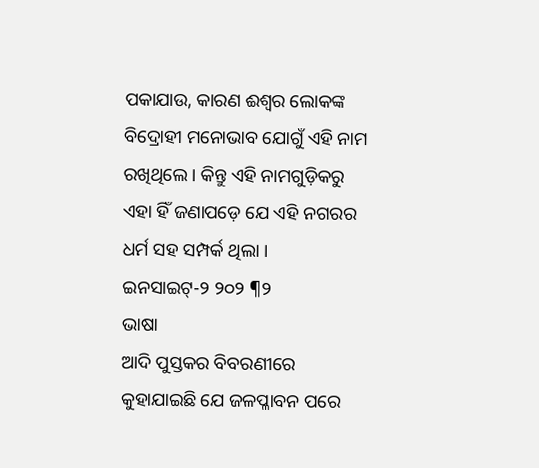ପକାଯାଉ, କାରଣ ଈଶ୍ୱର ଲୋକଙ୍କ ବିଦ୍ରୋହୀ ମନୋଭାବ ଯୋଗୁଁ ଏହି ନାମ ରଖିଥିଲେ । କିନ୍ତୁ ଏହି ନାମଗୁଡ଼ିକରୁ ଏହା ହିଁ ଜଣାପଡ଼େ ଯେ ଏହି ନଗରର ଧର୍ମ ସହ ସମ୍ପର୍କ ଥିଲା ।
ଇନସାଇଟ୍-୨ ୨୦୨ ¶୨
ଭାଷା
ଆଦି ପୁସ୍ତକର ବିବରଣୀରେ କୁହାଯାଇଛି ଯେ ଜଳପ୍ଳାବନ ପରେ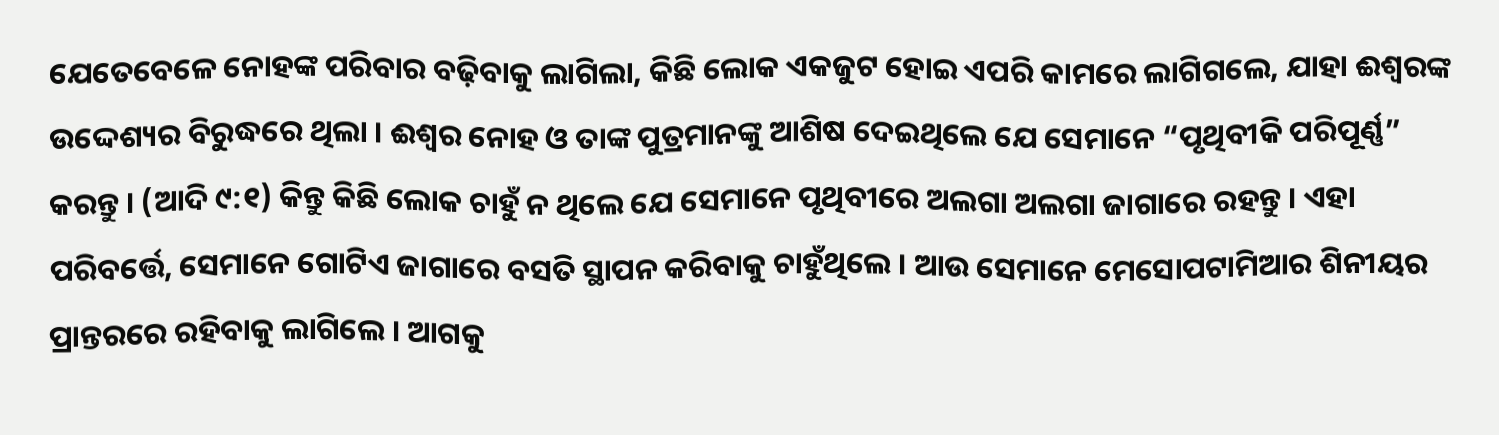ଯେତେବେଳେ ନୋହଙ୍କ ପରିବାର ବଢ଼ିବାକୁ ଲାଗିଲା, କିଛି ଲୋକ ଏକଜୁଟ ହୋଇ ଏପରି କାମରେ ଲାଗିଗଲେ, ଯାହା ଈଶ୍ୱରଙ୍କ ଉଦ୍ଦେଶ୍ୟର ବିରୁଦ୍ଧରେ ଥିଲା । ଈଶ୍ୱର ନୋହ ଓ ତାଙ୍କ ପୁତ୍ରମାନଙ୍କୁ ଆଶିଷ ଦେଇଥିଲେ ଯେ ସେମାନେ “ପୃଥିବୀକି ପରିପୂର୍ଣ୍ଣ” କରନ୍ତୁ । (ଆଦି ୯:୧) କିନ୍ତୁ କିଛି ଲୋକ ଚାହୁଁ ନ ଥିଲେ ଯେ ସେମାନେ ପୃଥିବୀରେ ଅଲଗା ଅଲଗା ଜାଗାରେ ରହନ୍ତୁ । ଏହା ପରିବର୍ତ୍ତେ, ସେମାନେ ଗୋଟିଏ ଜାଗାରେ ବସତି ସ୍ଥାପନ କରିବାକୁ ଚାହୁଁଥିଲେ । ଆଉ ସେମାନେ ମେସୋପଟାମିଆର ଶିନୀୟର ପ୍ରାନ୍ତରରେ ରହିବାକୁ ଲାଗିଲେ । ଆଗକୁ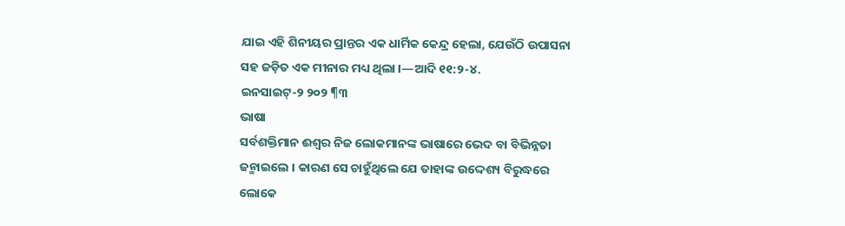ଯାଇ ଏହି ଶିନୀୟର ପ୍ରାନ୍ତର ଏକ ଧାର୍ମିକ କେନ୍ଦ୍ର ହେଲା, ଯେଉଁଠି ଉପାସନା ସହ ଜଡ଼ିତ ଏକ ମୀନାର ମଧ୍ୟ ଥିଲା ।—ଆଦି ୧୧:୨-୪.
ଇନସାଇଟ୍-୨ ୨୦୨ ¶୩
ଭାଷା
ସର୍ବଶକ୍ତିମାନ ଈଶ୍ୱର ନିଜ ଲୋକମାନଙ୍କ ଭାଷାରେ ଭେଦ ବା ବିଭିନ୍ନତା ଜନ୍ମାଇଲେ । କାରଣ ସେ ଚାହୁଁଥିଲେ ଯେ ତାହାଙ୍କ ଉଦ୍ଦେଶ୍ୟ ବିରୁଦ୍ଧରେ ଲୋକେ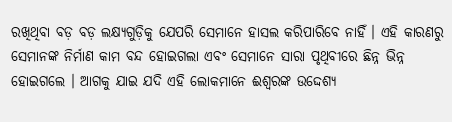ରଖିଥିବା ବଡ଼ ବଡ଼ ଲକ୍ଷ୍ୟଗୁଡ଼ିକୁ ଯେପରି ସେମାନେ ହାସଲ କରିପାରିବେ ନାହିଁ । ଏହି କାରଣରୁ ସେମାନଙ୍କ ନିର୍ମାଣ କାମ ବନ୍ଦ ହୋଇଗଲା ଏବଂ ସେମାନେ ସାରା ପୃଥିବୀରେ ଛିନ୍ନ ଭିନ୍ନ ହୋଇଗଲେ । ଆଗକୁ ଯାଇ ଯଦି ଏହି ଲୋକମାନେ ଈଶ୍ୱରଙ୍କ ଉଦ୍ଦେଶ୍ୟ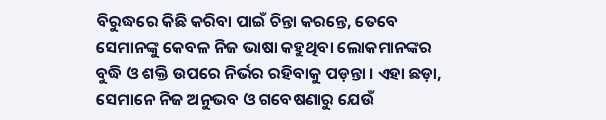ବିରୁଦ୍ଧରେ କିଛି କରିବା ପାଇଁ ଚିନ୍ତା କରନ୍ତେ, ତେବେ ସେମାନଙ୍କୁ କେବଳ ନିଜ ଭାଷା କହୁଥିବା ଲୋକମାନଙ୍କର ବୁଦ୍ଧି ଓ ଶକ୍ତି ଉପରେ ନିର୍ଭର ରହିବାକୁ ପଡ଼ନ୍ତା । ଏହା ଛଡ଼ା, ସେମାନେ ନିଜ ଅନୁଭବ ଓ ଗବେଷଣାରୁ ଯେଉଁ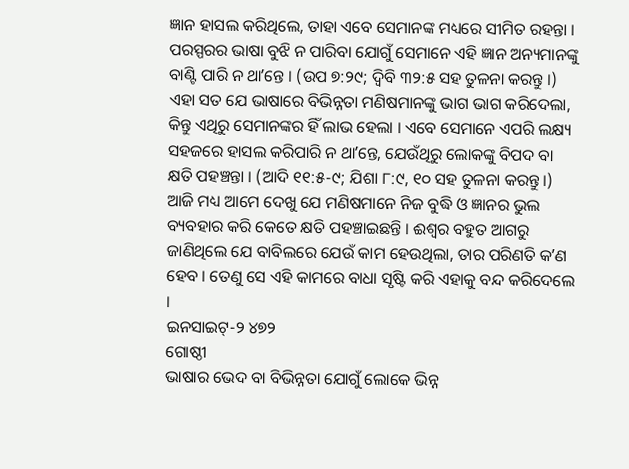ଜ୍ଞାନ ହାସଲ କରିଥିଲେ, ତାହା ଏବେ ସେମାନଙ୍କ ମଧ୍ୟରେ ସୀମିତ ରହନ୍ତା । ପରସ୍ପରର ଭାଷା ବୁଝି ନ ପାରିବା ଯୋଗୁଁ ସେମାନେ ଏହି ଜ୍ଞାନ ଅନ୍ୟମାନଙ୍କୁ ବାଣ୍ଟି ପାରି ନ ଥାʼନ୍ତେ । (ଉପ ୭:୨୯; ଦ୍ୱିବି ୩୨:୫ ସହ ତୁଳନା କରନ୍ତୁ ।) ଏହା ସତ ଯେ ଭାଷାରେ ବିଭିନ୍ନତା ମଣିଷମାନଙ୍କୁ ଭାଗ ଭାଗ କରିଦେଲା, କିନ୍ତୁ ଏଥିରୁ ସେମାନଙ୍କର ହିଁ ଲାଭ ହେଲା । ଏବେ ସେମାନେ ଏପରି ଲକ୍ଷ୍ୟ ସହଜରେ ହାସଲ କରିପାରି ନ ଥାʼନ୍ତେ, ଯେଉଁଥିରୁ ଲୋକଙ୍କୁ ବିପଦ ବା କ୍ଷତି ପହଞ୍ଚନ୍ତା । (ଆଦି ୧୧:୫-୯; ଯିଶା ୮:୯, ୧୦ ସହ ତୁଳନା କରନ୍ତୁ ।) ଆଜି ମଧ୍ୟ ଆମେ ଦେଖୁ ଯେ ମଣିଷମାନେ ନିଜ ବୁଦ୍ଧି ଓ ଜ୍ଞାନର ଭୁଲ ବ୍ୟବହାର କରି କେତେ କ୍ଷତି ପହଞ୍ଚାଇଛନ୍ତି । ଈଶ୍ୱର ବହୁତ ଆଗରୁ ଜାଣିଥିଲେ ଯେ ବାବିଲରେ ଯେଉଁ କାମ ହେଉଥିଲା, ତାର ପରିଣତି କʼଣ ହେବ । ତେଣୁ ସେ ଏହି କାମରେ ବାଧା ସୃଷ୍ଟି କରି ଏହାକୁ ବନ୍ଦ କରିଦେଲେ ।
ଇନସାଇଟ୍-୨ ୪୭୨
ଗୋଷ୍ଠୀ
ଭାଷାର ଭେଦ ବା ବିଭିନ୍ନତା ଯୋଗୁଁ ଲୋକେ ଭିନ୍ନ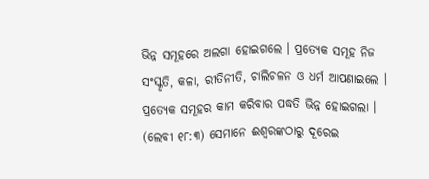ଭିନ୍ନ ସମୂହରେ ଅଲଗା ହୋଇଗଲେ । ପ୍ରତ୍ୟେକ ସମୂହ ନିଜ ସଂସ୍କୃତି, କଳା, ରୀତିନୀତି, ଚାଲିଚଳନ ଓ ଧର୍ମ ଆପଣାଇଲେ । ପ୍ରତ୍ୟେକ ସମୂହର କାମ କରିବାର ପଦ୍ଧତି ଭିନ୍ନ ହୋଇଗଲା । (ଲେବୀ ୧୮:୩) ସେମାନେ ଈଶ୍ୱରଙ୍କଠାରୁ ଦୂରେଇ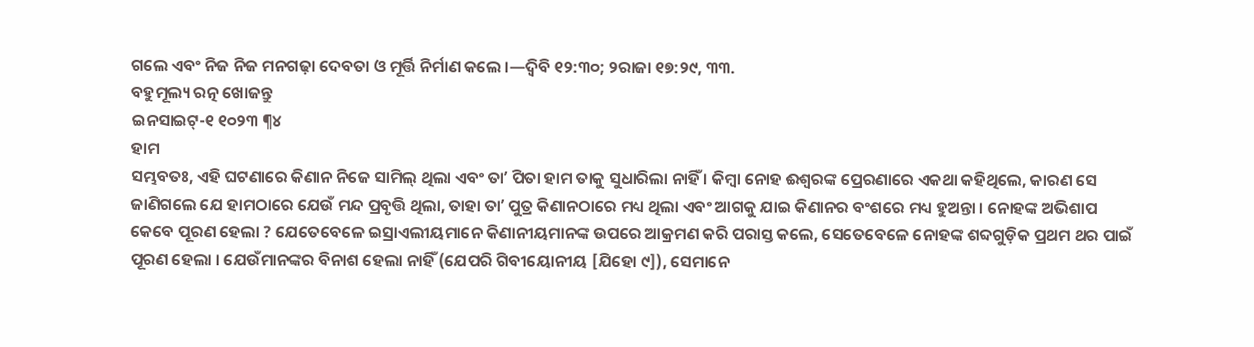ଗଲେ ଏବଂ ନିଜ ନିଜ ମନଗଢ଼ା ଦେବତା ଓ ମୂର୍ତ୍ତି ନିର୍ମାଣ କଲେ ।—ଦ୍ୱିବି ୧୨:୩୦; ୨ରାଜା ୧୭:୨୯, ୩୩.
ବହୁମୂଲ୍ୟ ରତ୍ନ ଖୋଜନ୍ତୁ
ଇନସାଇଟ୍-୧ ୧୦୨୩ ¶୪
ହାମ
ସମ୍ଭବତଃ, ଏହି ଘଟଣାରେ କିଣାନ ନିଜେ ସାମିଲ୍ ଥିଲା ଏବଂ ତାʼ ପିତା ହାମ ତାକୁ ସୁଧାରିଲା ନାହିଁ । କିମ୍ବା ନୋହ ଈଶ୍ୱରଙ୍କ ପ୍ରେରଣାରେ ଏକଥା କହିଥିଲେ, କାରଣ ସେ ଜାଣିଗଲେ ଯେ ହାମଠାରେ ଯେଉଁ ମନ୍ଦ ପ୍ରବୃତ୍ତି ଥିଲା, ତାହା ତାʼ ପୁତ୍ର କିଣାନଠାରେ ମଧ୍ୟ ଥିଲା ଏବଂ ଆଗକୁ ଯାଇ କିଣାନର ବଂଶରେ ମଧ୍ୟ ହୁଅନ୍ତା । ନୋହଙ୍କ ଅଭିଶାପ କେବେ ପୂରଣ ହେଲା ? ଯେତେବେଳେ ଇସ୍ରାଏଲୀୟମାନେ କିଣାନୀୟମାନଙ୍କ ଉପରେ ଆକ୍ରମଣ କରି ପରାସ୍ତ କଲେ, ସେତେବେଳେ ନୋହଙ୍କ ଶବ୍ଦଗୁଡ଼ିକ ପ୍ରଥମ ଥର ପାଇଁ ପୂରଣ ହେଲା । ଯେଉଁମାନଙ୍କର ବିନାଶ ହେଲା ନାହିଁ (ଯେପରି ଗିବୀୟୋନୀୟ [ଯିହୋ ୯]), ସେମାନେ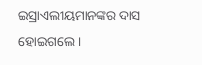ଇସ୍ରାଏଲୀୟମାନଙ୍କର ଦାସ ହୋଇଗଲେ ।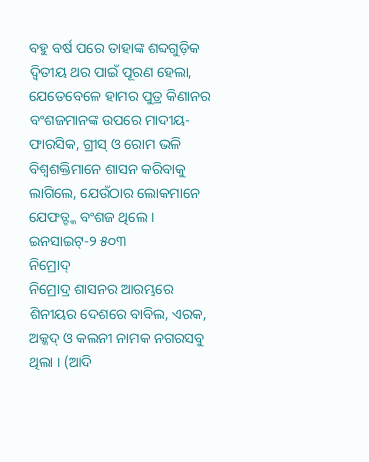ବହୁ ବର୍ଷ ପରେ ତାହାଙ୍କ ଶବ୍ଦଗୁଡ଼ିକ ଦ୍ୱିତୀୟ ଥର ପାଇଁ ପୂରଣ ହେଲା, ଯେତେବେଳେ ହାମର ପୁତ୍ର କିଣାନର ବଂଶଜମାନଙ୍କ ଉପରେ ମାଦୀୟ-ଫାରସିକ, ଗ୍ରୀସ୍ ଓ ରୋମ ଭଳି ବିଶ୍ୱଶକ୍ତିମାନେ ଶାସନ କରିବାକୁ ଲାଗିଲେ, ଯେଉଁଠାର ଲୋକମାନେ ଯେଫତ୍ଙ୍କ ବଂଶଜ ଥିଲେ ।
ଇନସାଇଟ୍-୨ ୫୦୩
ନିମ୍ରୋଦ୍
ନିମ୍ରୋଦ୍ର ଶାସନର ଆରମ୍ଭରେ ଶିନୀୟର ଦେଶରେ ବାବିଲ, ଏରକ, ଅକ୍କଦ୍ ଓ କଲନୀ ନାମକ ନଗରସବୁ ଥିଲା । (ଆଦି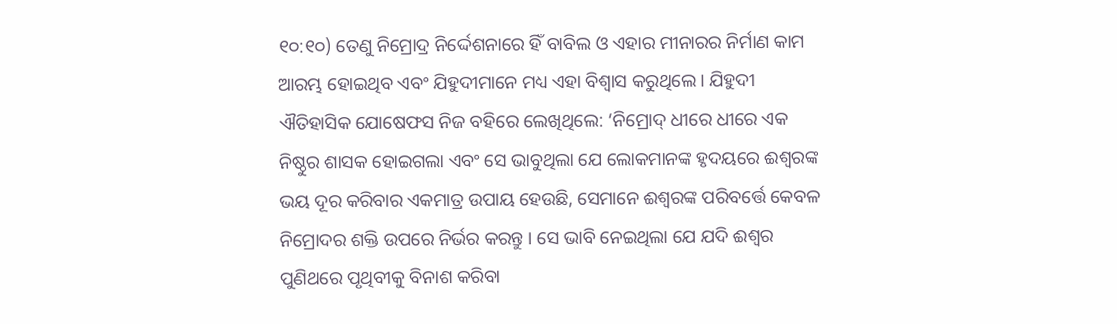୧୦:୧୦) ତେଣୁ ନିମ୍ରୋଦ୍ର ନିର୍ଦ୍ଦେଶନାରେ ହିଁ ବାବିଲ ଓ ଏହାର ମୀନାରର ନିର୍ମାଣ କାମ ଆରମ୍ଭ ହୋଇଥିବ ଏବଂ ଯିହୁଦୀମାନେ ମଧ୍ୟ ଏହା ବିଶ୍ୱାସ କରୁଥିଲେ । ଯିହୁଦୀ ଐତିହାସିକ ଯୋଷେଫସ ନିଜ ବହିରେ ଲେଖିଥିଲେ: ‘ନିମ୍ରୋଦ୍ ଧୀରେ ଧୀରେ ଏକ ନିଷ୍ଠୁର ଶାସକ ହୋଇଗଲା ଏବଂ ସେ ଭାବୁଥିଲା ଯେ ଲୋକମାନଙ୍କ ହୃଦୟରେ ଈଶ୍ୱରଙ୍କ ଭୟ ଦୂର କରିବାର ଏକମାତ୍ର ଉପାୟ ହେଉଛି, ସେମାନେ ଈଶ୍ୱରଙ୍କ ପରିବର୍ତ୍ତେ କେବଳ ନିମ୍ରୋଦର ଶକ୍ତି ଉପରେ ନିର୍ଭର କରନ୍ତୁ । ସେ ଭାବି ନେଇଥିଲା ଯେ ଯଦି ଈଶ୍ୱର ପୁଣିଥରେ ପୃଥିବୀକୁ ବିନାଶ କରିବା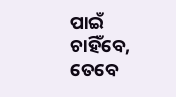ପାଇଁ ଚାହିଁବେ, ତେବେ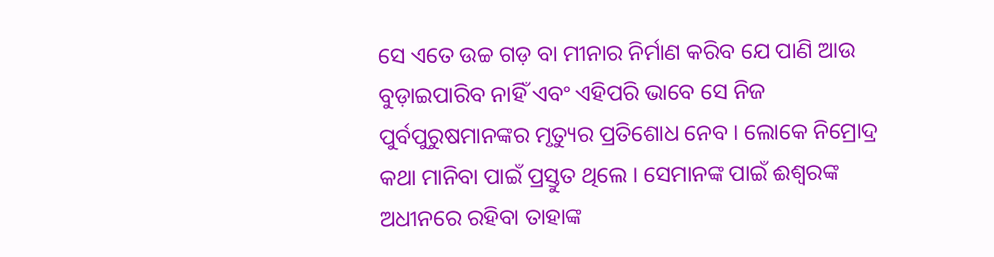ସେ ଏତେ ଉଚ୍ଚ ଗଡ଼ ବା ମୀନାର ନିର୍ମାଣ କରିବ ଯେ ପାଣି ଆଉ ବୁଡ଼ାଇପାରିବ ନାହିଁ ଏବଂ ଏହିପରି ଭାବେ ସେ ନିଜ ପୁର୍ବପୁରୁଷମାନଙ୍କର ମୃତ୍ୟୁର ପ୍ରତିଶୋଧ ନେବ । ଲୋକେ ନିମ୍ରୋଦ୍ର କଥା ମାନିବା ପାଇଁ ପ୍ରସ୍ତୁତ ଥିଲେ । ସେମାନଙ୍କ ପାଇଁ ଈଶ୍ୱରଙ୍କ ଅଧୀନରେ ରହିବା ତାହାଙ୍କ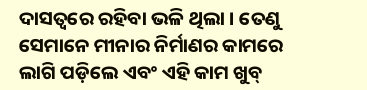ଦାସତ୍ୱରେ ରହିବା ଭଳି ଥିଲା । ତେଣୁ ସେମାନେ ମୀନାର ନିର୍ମାଣର କାମରେ ଲାଗି ପଡ଼ିଲେ ଏବଂ ଏହି କାମ ଖୁବ୍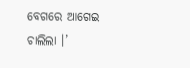ବେଗରେ ଆଗେଇ ଚାଲିଲା ।’